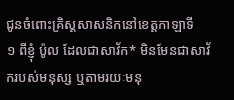ជូនចំពោះគ្រិស្តសាសនិកនៅខេត្តកាឡាទី
១ ពីខ្ញុំ ប៉ូល ដែលជាសាវ័ក* មិនមែនជាសាវ័ករបស់មនុស្ស ឬតាមរយៈមនុ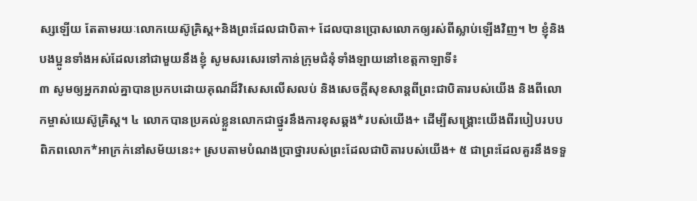ស្សឡើយ តែតាមរយៈលោកយេស៊ូគ្រិស្ត+និងព្រះដែលជាបិតា+ ដែលបានប្រោសលោកឲ្យរស់ពីស្លាប់ឡើងវិញ។ ២ ខ្ញុំនិងបងប្អូនទាំងអស់ដែលនៅជាមួយនឹងខ្ញុំ សូមសរសេរទៅកាន់ក្រុមជំនុំទាំងឡាយនៅខេត្តកាឡាទី៖
៣ សូមឲ្យអ្នករាល់គ្នាបានប្រកបដោយគុណដ៏វិសេសលើសលប់ និងសេចក្ដីសុខសាន្តពីព្រះជាបិតារបស់យើង និងពីលោកម្ចាស់យេស៊ូគ្រិស្ត។ ៤ លោកបានប្រគល់ខ្លួនលោកជាថ្នូរនឹងការខុសឆ្គង*របស់យើង+ ដើម្បីសង្គ្រោះយើងពីរបៀបរបបពិភពលោក*អាក្រក់នៅសម័យនេះ+ ស្របតាមបំណងប្រាថ្នារបស់ព្រះដែលជាបិតារបស់យើង+ ៥ ជាព្រះដែលគួរនឹងទទួ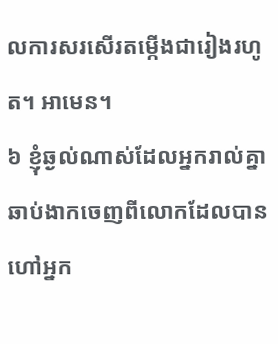លការសរសើរតម្កើងជារៀងរហូត។ អាមេន។
៦ ខ្ញុំឆ្ងល់ណាស់ដែលអ្នករាល់គ្នាឆាប់ងាកចេញពីលោកដែលបានហៅអ្នក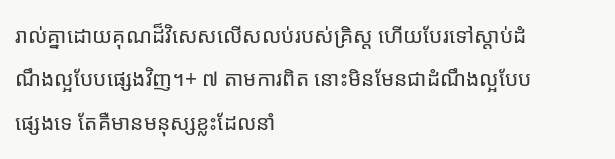រាល់គ្នាដោយគុណដ៏វិសេសលើសលប់របស់គ្រិស្ត ហើយបែរទៅស្ដាប់ដំណឹងល្អបែបផ្សេងវិញ។+ ៧ តាមការពិត នោះមិនមែនជាដំណឹងល្អបែបផ្សេងទេ តែគឺមានមនុស្សខ្លះដែលនាំ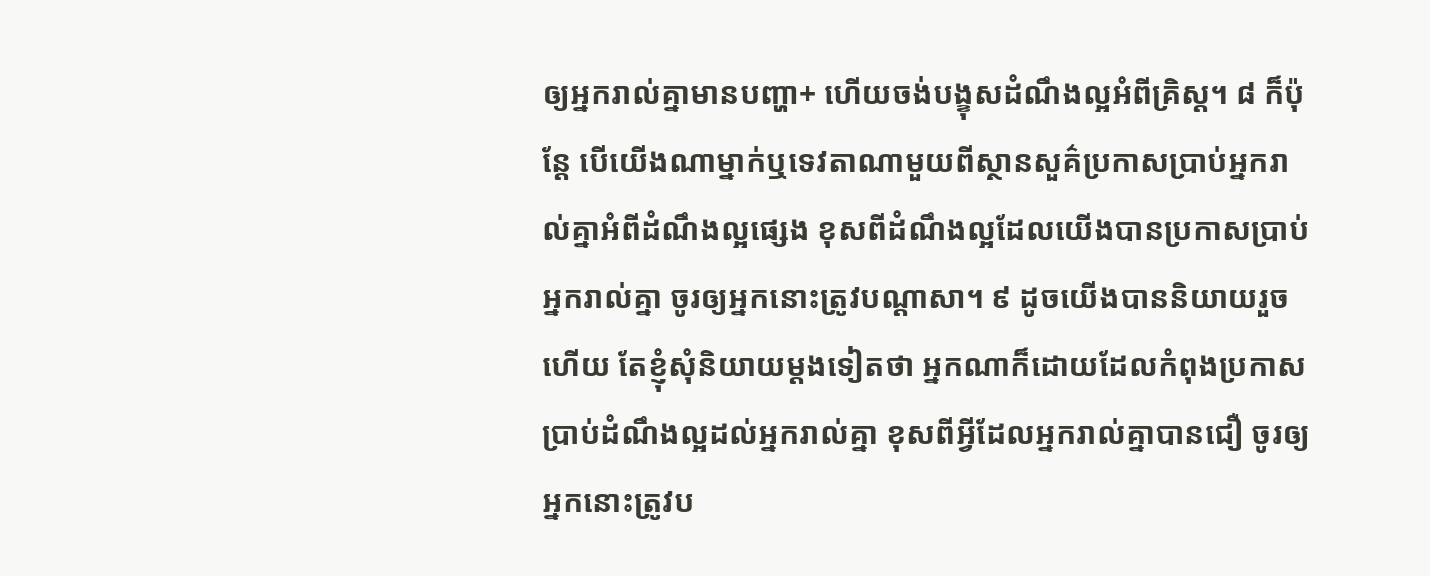ឲ្យអ្នករាល់គ្នាមានបញ្ហា+ ហើយចង់បង្ខុសដំណឹងល្អអំពីគ្រិស្ត។ ៨ ក៏ប៉ុន្តែ បើយើងណាម្នាក់ឬទេវតាណាមួយពីស្ថានសួគ៌ប្រកាសប្រាប់អ្នករាល់គ្នាអំពីដំណឹងល្អផ្សេង ខុសពីដំណឹងល្អដែលយើងបានប្រកាសប្រាប់អ្នករាល់គ្នា ចូរឲ្យអ្នកនោះត្រូវបណ្ដាសា។ ៩ ដូចយើងបាននិយាយរួចហើយ តែខ្ញុំសុំនិយាយម្ដងទៀតថា អ្នកណាក៏ដោយដែលកំពុងប្រកាសប្រាប់ដំណឹងល្អដល់អ្នករាល់គ្នា ខុសពីអ្វីដែលអ្នករាល់គ្នាបានជឿ ចូរឲ្យអ្នកនោះត្រូវប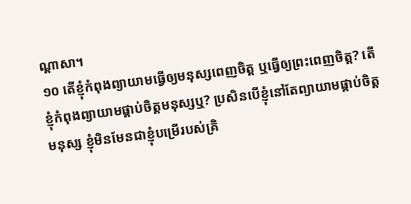ណ្ដាសា។
១០ តើខ្ញុំកំពុងព្យាយាមធ្វើឲ្យមនុស្សពេញចិត្ត ឬធ្វើឲ្យព្រះពេញចិត្ត? តើខ្ញុំកំពុងព្យាយាមផ្គាប់ចិត្តមនុស្សឬ? ប្រសិនបើខ្ញុំនៅតែព្យាយាមផ្គាប់ចិត្តមនុស្ស ខ្ញុំមិនមែនជាខ្ញុំបម្រើរបស់គ្រិ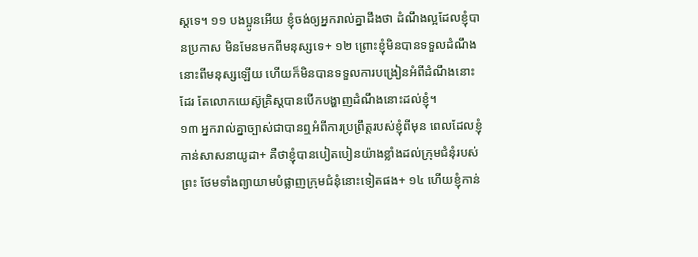ស្តទេ។ ១១ បងប្អូនអើយ ខ្ញុំចង់ឲ្យអ្នករាល់គ្នាដឹងថា ដំណឹងល្អដែលខ្ញុំបានប្រកាស មិនមែនមកពីមនុស្សទេ+ ១២ ព្រោះខ្ញុំមិនបានទទួលដំណឹងនោះពីមនុស្សឡើយ ហើយក៏មិនបានទទួលការបង្រៀនអំពីដំណឹងនោះដែរ តែលោកយេស៊ូគ្រិស្តបានបើកបង្ហាញដំណឹងនោះដល់ខ្ញុំ។
១៣ អ្នករាល់គ្នាច្បាស់ជាបានឮអំពីការប្រព្រឹត្តរបស់ខ្ញុំពីមុន ពេលដែលខ្ញុំកាន់សាសនាយូដា+ គឺថាខ្ញុំបានបៀតបៀនយ៉ាងខ្លាំងដល់ក្រុមជំនុំរបស់ព្រះ ថែមទាំងព្យាយាមបំផ្លាញក្រុមជំនុំនោះទៀតផង+ ១៤ ហើយខ្ញុំកាន់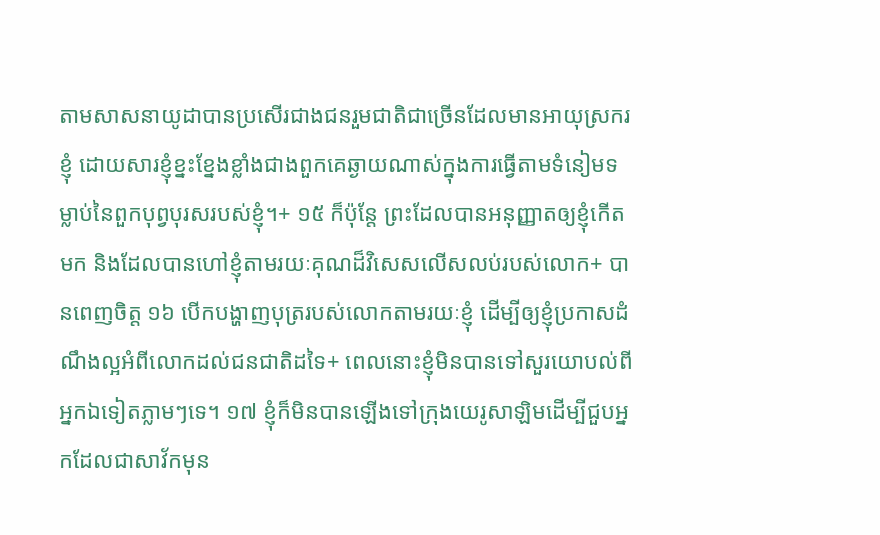តាមសាសនាយូដាបានប្រសើរជាងជនរួមជាតិជាច្រើនដែលមានអាយុស្រករខ្ញុំ ដោយសារខ្ញុំខ្នះខ្នែងខ្លាំងជាងពួកគេឆ្ងាយណាស់ក្នុងការធ្វើតាមទំនៀមទម្លាប់នៃពួកបុព្វបុរសរបស់ខ្ញុំ។+ ១៥ ក៏ប៉ុន្តែ ព្រះដែលបានអនុញ្ញាតឲ្យខ្ញុំកើតមក និងដែលបានហៅខ្ញុំតាមរយៈគុណដ៏វិសេសលើសលប់របស់លោក+ បានពេញចិត្ត ១៦ បើកបង្ហាញបុត្ររបស់លោកតាមរយៈខ្ញុំ ដើម្បីឲ្យខ្ញុំប្រកាសដំណឹងល្អអំពីលោកដល់ជនជាតិដទៃ+ ពេលនោះខ្ញុំមិនបានទៅសួរយោបល់ពីអ្នកឯទៀតភ្លាមៗទេ។ ១៧ ខ្ញុំក៏មិនបានឡើងទៅក្រុងយេរូសាឡិមដើម្បីជួបអ្នកដែលជាសាវ័កមុន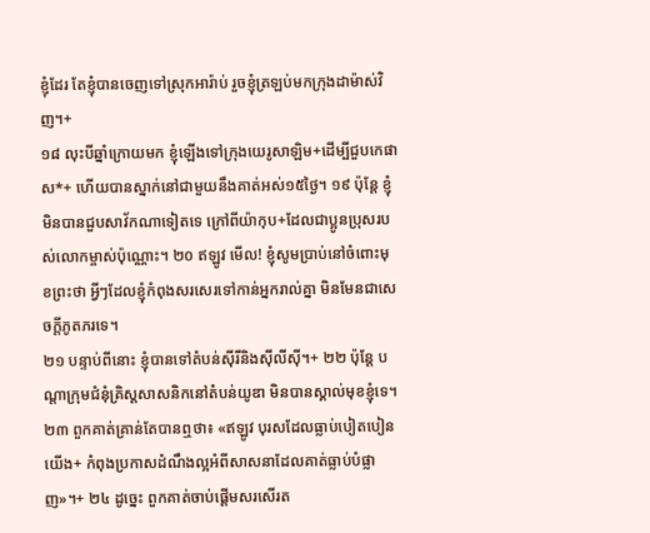ខ្ញុំដែរ តែខ្ញុំបានចេញទៅស្រុកអារ៉ាប់ រួចខ្ញុំត្រឡប់មកក្រុងដាម៉ាស់វិញ។+
១៨ លុះបីឆ្នាំក្រោយមក ខ្ញុំឡើងទៅក្រុងយេរូសាឡិម+ដើម្បីជួបកេផាស*+ ហើយបានស្នាក់នៅជាមួយនឹងគាត់អស់១៥ថ្ងៃ។ ១៩ ប៉ុន្តែ ខ្ញុំមិនបានជួបសាវ័កណាទៀតទេ ក្រៅពីយ៉ាកុប+ដែលជាប្អូនប្រុសរបស់លោកម្ចាស់ប៉ុណ្ណោះ។ ២០ ឥឡូវ មើល! ខ្ញុំសូមប្រាប់នៅចំពោះមុខព្រះថា អ្វីៗដែលខ្ញុំកំពុងសរសេរទៅកាន់អ្នករាល់គ្នា មិនមែនជាសេចក្ដីភូតភរទេ។
២១ បន្ទាប់ពីនោះ ខ្ញុំបានទៅតំបន់ស៊ីរីនិងស៊ីលីស៊ី។+ ២២ ប៉ុន្តែ បណ្ដាក្រុមជំនុំគ្រិស្តសាសនិកនៅតំបន់យូឌា មិនបានស្គាល់មុខខ្ញុំទេ។ ២៣ ពួកគាត់គ្រាន់តែបានឮថា៖ «ឥឡូវ បុរសដែលធ្លាប់បៀតបៀនយើង+ កំពុងប្រកាសដំណឹងល្អអំពីសាសនាដែលគាត់ធ្លាប់បំផ្លាញ»។+ ២៤ ដូច្នេះ ពួកគាត់ចាប់ផ្ដើមសរសើរត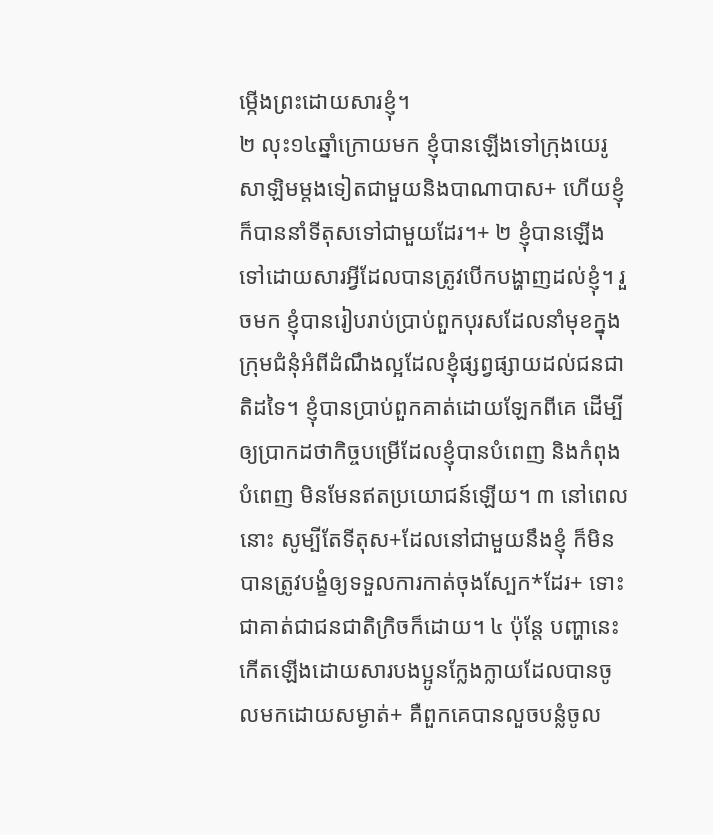ម្កើងព្រះដោយសារខ្ញុំ។
២ លុះ១៤ឆ្នាំក្រោយមក ខ្ញុំបានឡើងទៅក្រុងយេរូសាឡិមម្ដងទៀតជាមួយនិងបាណាបាស+ ហើយខ្ញុំក៏បាននាំទីតុសទៅជាមួយដែរ។+ ២ ខ្ញុំបានឡើងទៅដោយសារអ្វីដែលបានត្រូវបើកបង្ហាញដល់ខ្ញុំ។ រួចមក ខ្ញុំបានរៀបរាប់ប្រាប់ពួកបុរសដែលនាំមុខក្នុងក្រុមជំនុំអំពីដំណឹងល្អដែលខ្ញុំផ្សព្វផ្សាយដល់ជនជាតិដទៃ។ ខ្ញុំបានប្រាប់ពួកគាត់ដោយឡែកពីគេ ដើម្បីឲ្យប្រាកដថាកិច្ចបម្រើដែលខ្ញុំបានបំពេញ និងកំពុងបំពេញ មិនមែនឥតប្រយោជន៍ឡើយ។ ៣ នៅពេលនោះ សូម្បីតែទីតុស+ដែលនៅជាមួយនឹងខ្ញុំ ក៏មិនបានត្រូវបង្ខំឲ្យទទួលការកាត់ចុងស្បែក*ដែរ+ ទោះជាគាត់ជាជនជាតិក្រិចក៏ដោយ។ ៤ ប៉ុន្តែ បញ្ហានេះកើតឡើងដោយសារបងប្អូនក្លែងក្លាយដែលបានចូលមកដោយសម្ងាត់+ គឺពួកគេបានលួចបន្លំចូល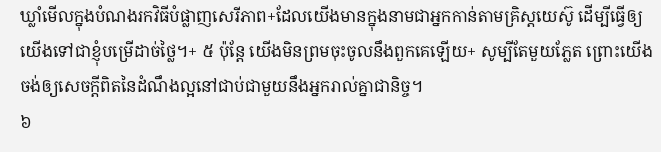ឃ្លាំមើលក្នុងបំណងរកវិធីបំផ្លាញសេរីភាព+ដែលយើងមានក្នុងនាមជាអ្នកកាន់តាមគ្រិស្តយេស៊ូ ដើម្បីធ្វើឲ្យយើងទៅជាខ្ញុំបម្រើដាច់ថ្លៃ។+ ៥ ប៉ុន្តែ យើងមិនព្រមចុះចូលនឹងពួកគេឡើយ+ សូម្បីតែមួយភ្លែត ព្រោះយើងចង់ឲ្យសេចក្ដីពិតនៃដំណឹងល្អនៅជាប់ជាមួយនឹងអ្នករាល់គ្នាជានិច្ច។
៦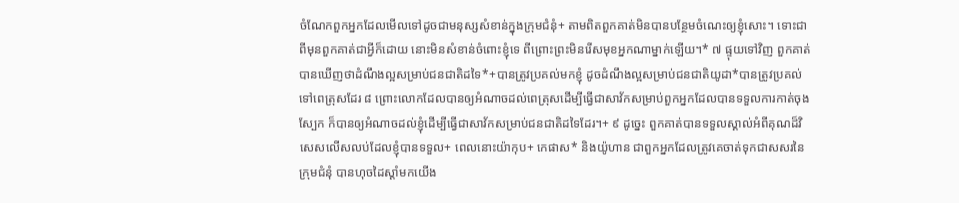ចំណែកពួកអ្នកដែលមើលទៅដូចជាមនុស្សសំខាន់ក្នុងក្រុមជំនុំ+ តាមពិតពួកគាត់មិនបានបន្ថែមចំណេះឲ្យខ្ញុំសោះ។ ទោះជាពីមុនពួកគាត់ជាអ្វីក៏ដោយ នោះមិនសំខាន់ចំពោះខ្ញុំទេ ពីព្រោះព្រះមិនរើសមុខអ្នកណាម្នាក់ឡើយ។* ៧ ផ្ទុយទៅវិញ ពួកគាត់បានឃើញថាដំណឹងល្អសម្រាប់ជនជាតិដទៃ*+បានត្រូវប្រគល់មកខ្ញុំ ដូចដំណឹងល្អសម្រាប់ជនជាតិយូដា*បានត្រូវប្រគល់ទៅពេត្រុសដែរ ៨ ព្រោះលោកដែលបានឲ្យអំណាចដល់ពេត្រុសដើម្បីធ្វើជាសាវ័កសម្រាប់ពួកអ្នកដែលបានទទួលការកាត់ចុងស្បែក ក៏បានឲ្យអំណាចដល់ខ្ញុំដើម្បីធ្វើជាសាវ័កសម្រាប់ជនជាតិដទៃដែរ។+ ៩ ដូច្នេះ ពួកគាត់បានទទួលស្គាល់អំពីគុណដ៏វិសេសលើសលប់ដែលខ្ញុំបានទទួល+ ពេលនោះយ៉ាកុប+ កេផាស* និងយ៉ូហាន ជាពួកអ្នកដែលត្រូវគេចាត់ទុកជាសសរនៃក្រុមជំនុំ បានហុចដៃស្ដាំមកយើង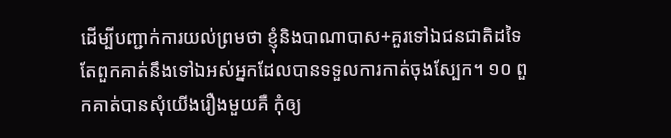ដើម្បីបញ្ជាក់ការយល់ព្រមថា ខ្ញុំនិងបាណាបាស+គួរទៅឯជនជាតិដទៃ តែពួកគាត់នឹងទៅឯអស់អ្នកដែលបានទទួលការកាត់ចុងស្បែក។ ១០ ពួកគាត់បានសុំយើងរឿងមួយគឺ កុំឲ្យ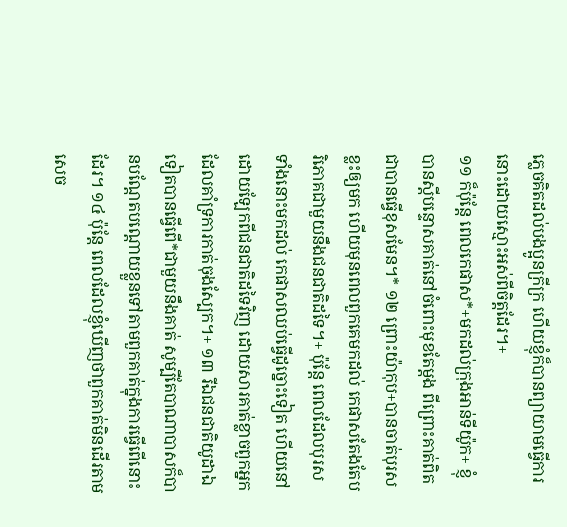ភ្លេចគិតដល់បងប្អូនក្រីក្រ ហើយខ្ញុំក៏បានព្យាយាមធ្វើការនោះដោយស្មោះអស់ពីចិត្តដែរ។+
១១ ក៏ប៉ុន្តែ ពេលកេផាស*+មកដល់ក្រុងអាន់ទីយ៉ូក+ ខ្ញុំបានស្ដីបន្ទោសគាត់នៅចំពោះមុខតែម្ដង ពីព្រោះគាត់ពិតជាបានធ្វើខុសមែន។* ១២ ព្រោះយ៉ាកុប+បានចាត់បុរសខ្លះឲ្យមក ហើយមុនពេលពួកគេមកដល់ កេផាសតែងតែបរិភោគជាមួយនឹងជនជាតិដទៃ។+ ប៉ុន្តែ ពេលដែលបុរសទាំងនោះមកដល់ កេផាសឈប់ធ្វើដូច្នោះទៀត ហើយនៅដោយឡែកពីជនជាតិដទៃវិញ ដោយសារគាត់ខ្លាចពួកអ្នកដែលគាំទ្រការកាត់ចុងស្បែក។+ ១៣ រីឯជនជាតិយូដាឯទៀតបានធ្វើពើ*ជាមួយនឹងគាត់ សូម្បីតែបាណាបាសក៏បានបណ្ដែតបណ្ដោយខ្លួនទៅតាមពួកគាត់ក្នុងការធ្វើពើនោះដែរ។ ១៤ ប៉ុន្តែ ពេលដែលខ្ញុំឃើញថាពួកគាត់មិនដើរតាមសេច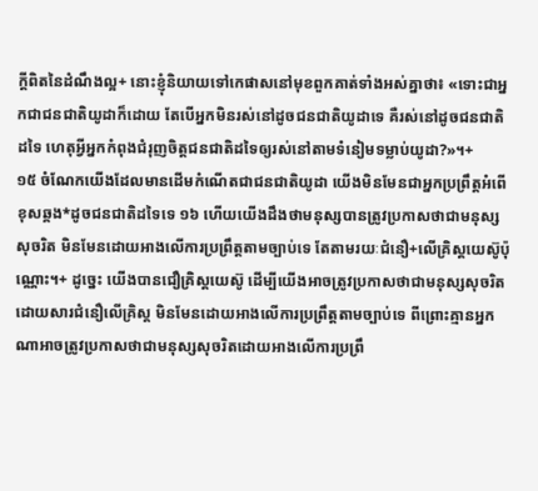ក្ដីពិតនៃដំណឹងល្អ+ នោះខ្ញុំនិយាយទៅកេផាសនៅមុខពួកគាត់ទាំងអស់គ្នាថា៖ «ទោះជាអ្នកជាជនជាតិយូដាក៏ដោយ តែបើអ្នកមិនរស់នៅដូចជនជាតិយូដាទេ គឺរស់នៅដូចជនជាតិដទៃ ហេតុអ្វីអ្នកកំពុងជំរុញចិត្តជនជាតិដទៃឲ្យរស់នៅតាមទំនៀមទម្លាប់យូដា?»។+
១៥ ចំណែកយើងដែលមានដើមកំណើតជាជនជាតិយូដា យើងមិនមែនជាអ្នកប្រព្រឹត្តអំពើខុសឆ្គង*ដូចជនជាតិដទៃទេ ១៦ ហើយយើងដឹងថាមនុស្សបានត្រូវប្រកាសថាជាមនុស្សសុចរិត មិនមែនដោយអាងលើការប្រព្រឹត្តតាមច្បាប់ទេ តែតាមរយៈជំនឿ+លើគ្រិស្តយេស៊ូប៉ុណ្ណោះ។+ ដូច្នេះ យើងបានជឿគ្រិស្តយេស៊ូ ដើម្បីយើងអាចត្រូវប្រកាសថាជាមនុស្សសុចរិតដោយសារជំនឿលើគ្រិស្ត មិនមែនដោយអាងលើការប្រព្រឹត្តតាមច្បាប់ទេ ពីព្រោះគ្មានអ្នកណាអាចត្រូវប្រកាសថាជាមនុស្សសុចរិតដោយអាងលើការប្រព្រឹ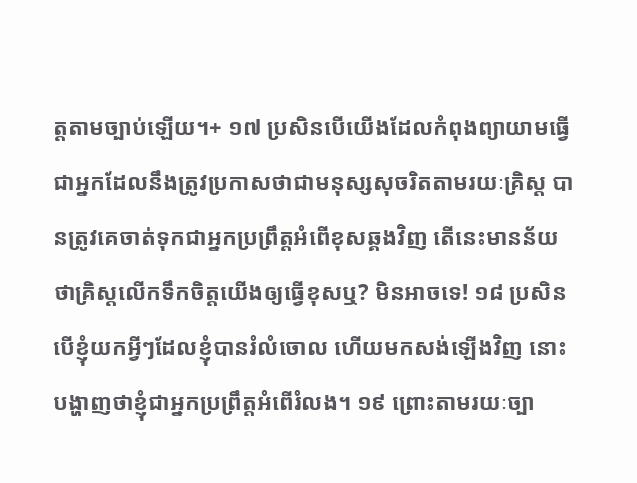ត្តតាមច្បាប់ឡើយ។+ ១៧ ប្រសិនបើយើងដែលកំពុងព្យាយាមធ្វើជាអ្នកដែលនឹងត្រូវប្រកាសថាជាមនុស្សសុចរិតតាមរយៈគ្រិស្ត បានត្រូវគេចាត់ទុកជាអ្នកប្រព្រឹត្តអំពើខុសឆ្គងវិញ តើនេះមានន័យថាគ្រិស្តលើកទឹកចិត្តយើងឲ្យធ្វើខុសឬ? មិនអាចទេ! ១៨ ប្រសិនបើខ្ញុំយកអ្វីៗដែលខ្ញុំបានរំលំចោល ហើយមកសង់ឡើងវិញ នោះបង្ហាញថាខ្ញុំជាអ្នកប្រព្រឹត្តអំពើរំលង។ ១៩ ព្រោះតាមរយៈច្បា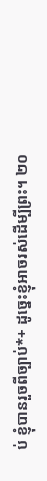ប់ ខ្ញុំបានរួចពីច្បាប់*+ ដូច្នេះខ្ញុំអាចរស់ដើម្បីព្រះ។ ២០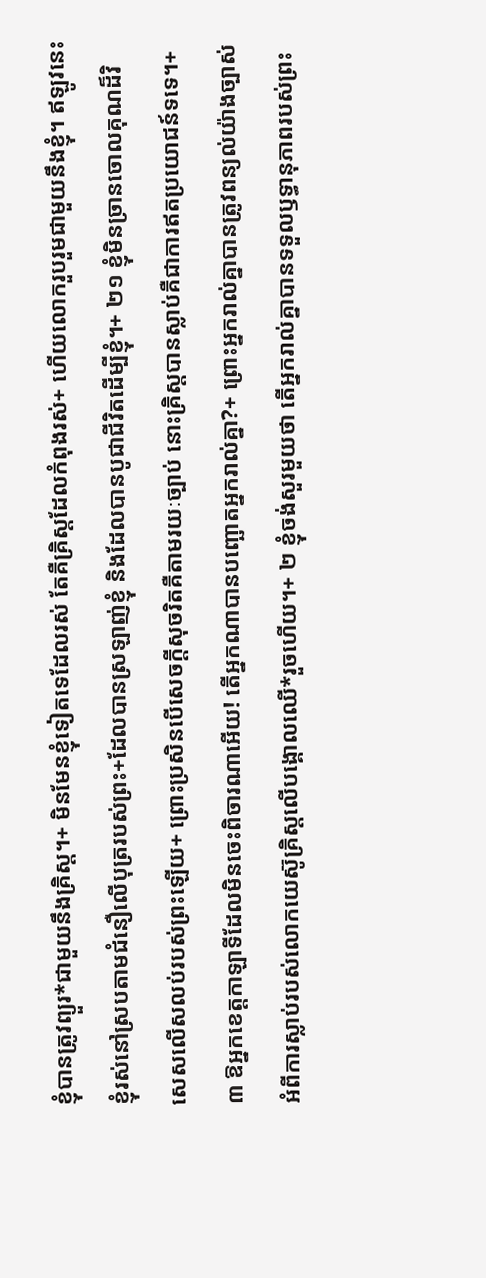ខ្ញុំបានត្រូវព្យួរ*ជាមួយនឹងគ្រិស្ត។+ មិនមែនខ្ញុំទៀតទេដែលរស់ តែគឺគ្រិស្តដែលកំពុងរស់+ ហើយលោករួបរួមជាមួយនឹងខ្ញុំ។ ឥឡូវនេះ ខ្ញុំរស់នៅស្របតាមជំនឿលើបុត្ររបស់ព្រះ+ដែលបានស្រឡាញ់ខ្ញុំ និងដែលបានបូជាជីវិតដើម្បីខ្ញុំ។+ ២១ ខ្ញុំមិនច្រានចោលគុណដ៏វិសេសលើសលប់របស់ព្រះឡើយ+ ព្រោះប្រសិនបើសេចក្ដីសុចរិតគឺតាមរយៈច្បាប់ នោះគ្រិស្តបានស្លាប់គឺជាការឥតប្រយោជន៍ទទេ។+
៣ ឱអ្នកខេត្តកាឡាទីដែលមិនចេះពិចារណាអើយ! តើអ្នកណាបានបញ្ឆោតអ្នករាល់គ្នា?+ ព្រោះអ្នករាល់គ្នាបានត្រូវពន្យល់យ៉ាងច្បាស់អំពីការស្លាប់របស់លោកយេស៊ូគ្រិស្តលើបង្គោលឈើ*រួចហើយ។+ ២ ខ្ញុំចង់សួរមួយថា តើអ្នករាល់គ្នាបានទទួលឫទ្ធានុភាពរបស់ព្រះ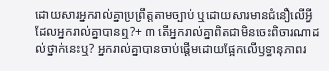ដោយសារអ្នករាល់គ្នាប្រព្រឹត្តតាមច្បាប់ ឬដោយសារមានជំនឿលើអ្វីដែលអ្នករាល់គ្នាបានឮ?+ ៣ តើអ្នករាល់គ្នាពិតជាមិនចេះពិចារណាដល់ថ្នាក់នេះឬ? អ្នករាល់គ្នាបានចាប់ផ្ដើមដោយផ្អែកលើឫទ្ធានុភាពរ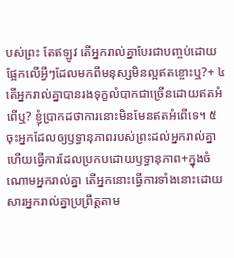បស់ព្រះ តែឥឡូវ តើអ្នករាល់គ្នាបែរជាបញ្ចប់ដោយផ្អែកលើអ្វីៗដែលមកពីមនុស្សមិនល្អឥតខ្ចោះឬ?+ ៤ តើអ្នករាល់គ្នាបានរងទុក្ខលំបាកជាច្រើនដោយឥតអំពើឬ? ខ្ញុំប្រាកដថាការនោះមិនមែនឥតអំពើទេ។ ៥ ចុះអ្នកដែលឲ្យឫទ្ធានុភាពរបស់ព្រះដល់អ្នករាល់គ្នា ហើយធ្វើការដែលប្រកបដោយឫទ្ធានុភាព+ក្នុងចំណោមអ្នករាល់គ្នា តើអ្នកនោះធ្វើការទាំងនោះដោយសារអ្នករាល់គ្នាប្រព្រឹត្តតាម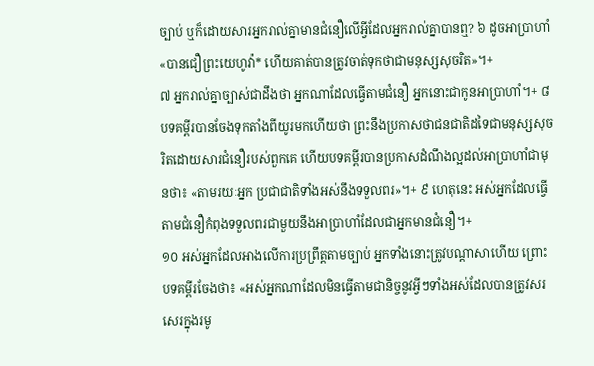ច្បាប់ ឬក៏ដោយសារអ្នករាល់គ្នាមានជំនឿលើអ្វីដែលអ្នករាល់គ្នាបានឮ? ៦ ដូចអាប្រាហាំ«បានជឿព្រះយេហូវ៉ា* ហើយគាត់បានត្រូវចាត់ទុកថាជាមនុស្សសុចរិត»។+
៧ អ្នករាល់គ្នាច្បាស់ជាដឹងថា អ្នកណាដែលធ្វើតាមជំនឿ អ្នកនោះជាកូនអាប្រាហាំ។+ ៨ បទគម្ពីរបានចែងទុកតាំងពីយូរមកហើយថា ព្រះនឹងប្រកាសថាជនជាតិដទៃជាមនុស្សសុចរិតដោយសារជំនឿរបស់ពួកគេ ហើយបទគម្ពីរបានប្រកាសដំណឹងល្អដល់អាប្រាហាំជាមុនថា៖ «តាមរយៈអ្នក ប្រជាជាតិទាំងអស់នឹងទទួលពរ»។+ ៩ ហេតុនេះ អស់អ្នកដែលធ្វើតាមជំនឿកំពុងទទួលពរជាមួយនឹងអាប្រាហាំដែលជាអ្នកមានជំនឿ។+
១០ អស់អ្នកដែលអាងលើការប្រព្រឹត្តតាមច្បាប់ អ្នកទាំងនោះត្រូវបណ្ដាសាហើយ ព្រោះបទគម្ពីរចែងថា៖ «អស់អ្នកណាដែលមិនធ្វើតាមជានិច្ចនូវអ្វីៗទាំងអស់ដែលបានត្រូវសរសេរក្នុងរមូ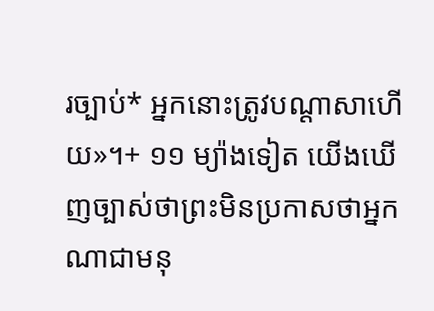រច្បាប់* អ្នកនោះត្រូវបណ្ដាសាហើយ»។+ ១១ ម្យ៉ាងទៀត យើងឃើញច្បាស់ថាព្រះមិនប្រកាសថាអ្នកណាជាមនុ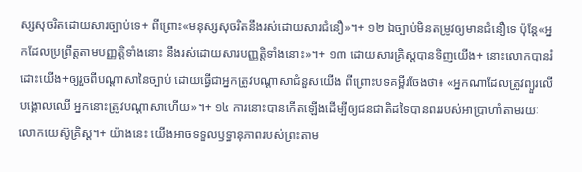ស្សសុចរិតដោយសារច្បាប់ទេ+ ពីព្រោះ«មនុស្សសុចរិតនឹងរស់ដោយសារជំនឿ»។+ ១២ ឯច្បាប់មិនតម្រូវឲ្យមានជំនឿទេ ប៉ុន្តែ«អ្នកដែលប្រព្រឹត្តតាមបញ្ញត្ដិទាំងនោះ នឹងរស់ដោយសារបញ្ញត្ដិទាំងនោះ»។+ ១៣ ដោយសារគ្រិស្តបានទិញយើង+ នោះលោកបានរំដោះយើង+ឲ្យរួចពីបណ្ដាសានៃច្បាប់ ដោយធ្វើជាអ្នកត្រូវបណ្ដាសាជំនួសយើង ពីព្រោះបទគម្ពីរចែងថា៖ «អ្នកណាដែលត្រូវព្យួរលើបង្គោលឈើ អ្នកនោះត្រូវបណ្ដាសាហើយ»។+ ១៤ ការនោះបានកើតឡើងដើម្បីឲ្យជនជាតិដទៃបានពររបស់អាប្រាហាំតាមរយៈលោកយេស៊ូគ្រិស្ត។+ យ៉ាងនេះ យើងអាចទទួលឫទ្ធានុភាពរបស់ព្រះតាម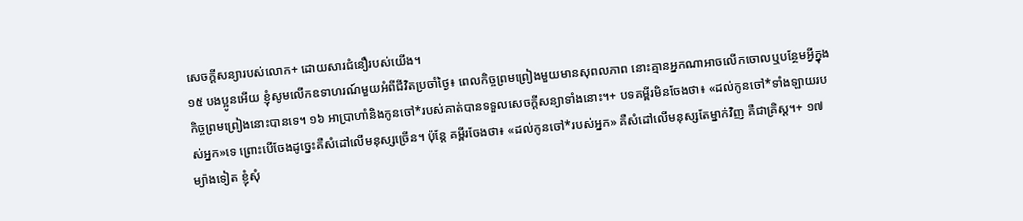សេចក្ដីសន្យារបស់លោក+ ដោយសារជំនឿរបស់យើង។
១៥ បងប្អូនអើយ ខ្ញុំសូមលើកឧទាហរណ៍មួយអំពីជីវិតប្រចាំថ្ងៃ៖ ពេលកិច្ចព្រមព្រៀងមួយមានសុពលភាព នោះគ្មានអ្នកណាអាចលើកចោលឬបន្ថែមអ្វីក្នុងកិច្ចព្រមព្រៀងនោះបានទេ។ ១៦ អាប្រាហាំនិងកូនចៅ*របស់គាត់បានទទួលសេចក្ដីសន្យាទាំងនោះ។+ បទគម្ពីរមិនចែងថា៖ «ដល់កូនចៅ*ទាំងឡាយរបស់អ្នក»ទេ ព្រោះបើចែងដូច្នេះគឺសំដៅលើមនុស្សច្រើន។ ប៉ុន្តែ គម្ពីរចែងថា៖ «ដល់កូនចៅ*របស់អ្នក» គឺសំដៅលើមនុស្សតែម្នាក់វិញ គឺជាគ្រិស្ត។+ ១៧ ម្យ៉ាងទៀត ខ្ញុំសុំ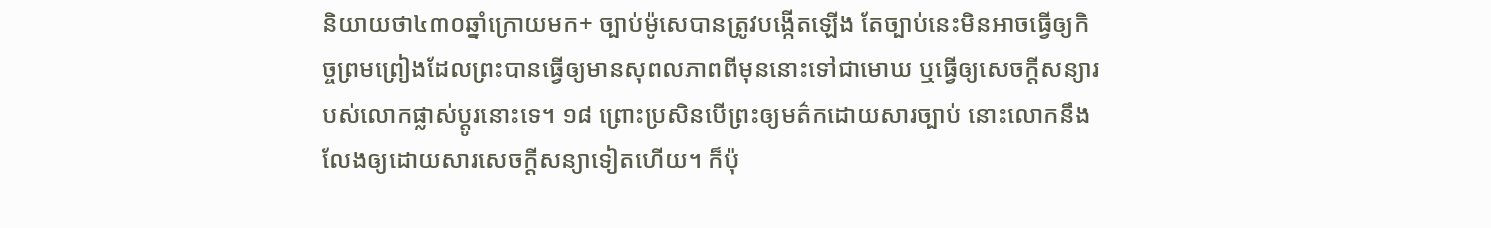និយាយថា៤៣០ឆ្នាំក្រោយមក+ ច្បាប់ម៉ូសេបានត្រូវបង្កើតឡើង តែច្បាប់នេះមិនអាចធ្វើឲ្យកិច្ចព្រមព្រៀងដែលព្រះបានធ្វើឲ្យមានសុពលភាពពីមុននោះទៅជាមោឃ ឬធ្វើឲ្យសេចក្ដីសន្យារបស់លោកផ្លាស់ប្ដូរនោះទេ។ ១៨ ព្រោះប្រសិនបើព្រះឲ្យមត៌កដោយសារច្បាប់ នោះលោកនឹងលែងឲ្យដោយសារសេចក្ដីសន្យាទៀតហើយ។ ក៏ប៉ុ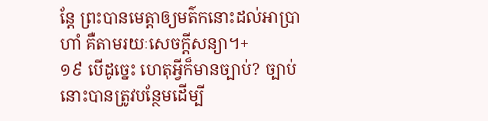ន្តែ ព្រះបានមេត្តាឲ្យមត៌កនោះដល់អាប្រាហាំ គឺតាមរយៈសេចក្ដីសន្យា។+
១៩ បើដូច្នេះ ហេតុអ្វីក៏មានច្បាប់? ច្បាប់នោះបានត្រូវបន្ថែមដើម្បី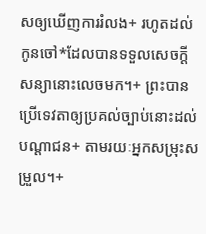សឲ្យឃើញការរំលង+ រហូតដល់កូនចៅ*ដែលបានទទួលសេចក្ដីសន្យានោះលេចមក។+ ព្រះបានប្រើទេវតាឲ្យប្រគល់ច្បាប់នោះដល់បណ្ដាជន+ តាមរយៈអ្នកសម្រុះសម្រួល។+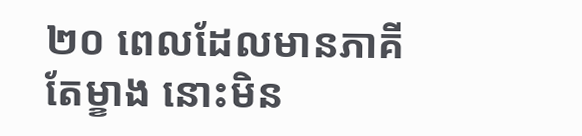២០ ពេលដែលមានភាគីតែម្ខាង នោះមិន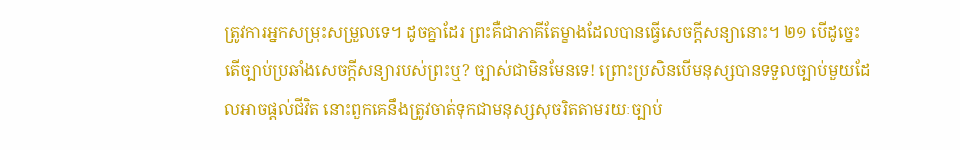ត្រូវការអ្នកសម្រុះសម្រួលទេ។ ដូចគ្នាដែរ ព្រះគឺជាភាគីតែម្ខាងដែលបានធ្វើសេចក្ដីសន្យានោះ។ ២១ បើដូច្នេះ តើច្បាប់ប្រឆាំងសេចក្ដីសន្យារបស់ព្រះឬ? ច្បាស់ជាមិនមែនទេ! ព្រោះប្រសិនបើមនុស្សបានទទួលច្បាប់មួយដែលអាចផ្ដល់ជីវិត នោះពួកគេនឹងត្រូវចាត់ទុកជាមនុស្សសុចរិតតាមរយៈច្បាប់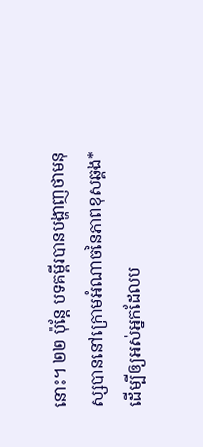នោះ។ ២២ ប៉ុន្តែ បទគម្ពីរបានបង្ហាញថាមនុស្សបាននៅក្រោមអំណាចនៃភាពខុសឆ្គង* ដើម្បីឲ្យអស់អ្នកដែលប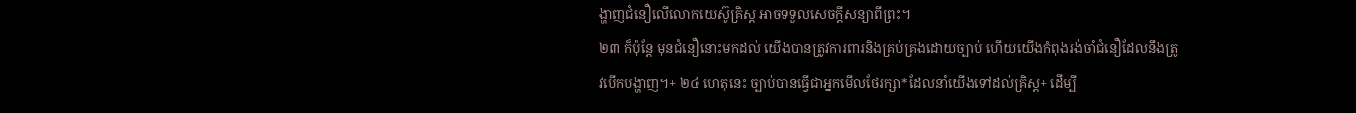ង្ហាញជំនឿលើលោកយេស៊ូគ្រិស្ត អាចទទួលសេចក្ដីសន្យាពីព្រះ។
២៣ ក៏ប៉ុន្តែ មុនជំនឿនោះមកដល់ យើងបានត្រូវការពារនិងគ្រប់គ្រងដោយច្បាប់ ហើយយើងកំពុងរង់ចាំជំនឿដែលនឹងត្រូវបើកបង្ហាញ។+ ២៤ ហេតុនេះ ច្បាប់បានធ្វើជាអ្នកមើលថែរក្សា*ដែលនាំយើងទៅដល់គ្រិស្ត+ ដើម្បី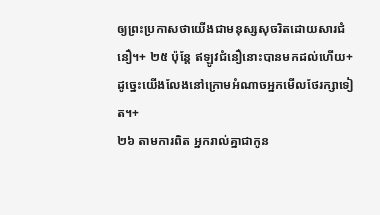ឲ្យព្រះប្រកាសថាយើងជាមនុស្សសុចរិតដោយសារជំនឿ។+ ២៥ ប៉ុន្តែ ឥឡូវជំនឿនោះបានមកដល់ហើយ+ ដូច្នេះយើងលែងនៅក្រោមអំណាចអ្នកមើលថែរក្សាទៀត។+
២៦ តាមការពិត អ្នករាល់គ្នាជាកូន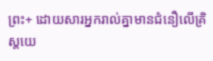ព្រះ+ ដោយសារអ្នករាល់គ្នាមានជំនឿលើគ្រិស្តយេ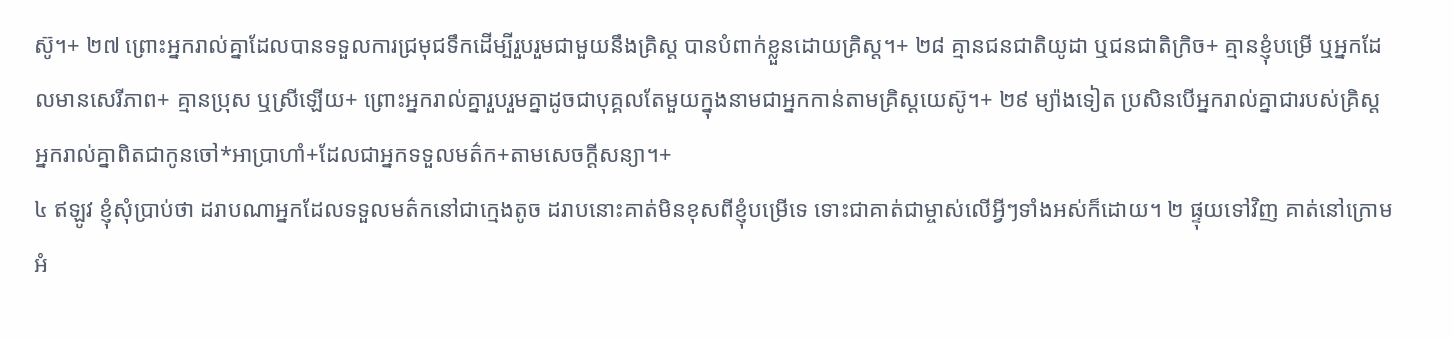ស៊ូ។+ ២៧ ព្រោះអ្នករាល់គ្នាដែលបានទទួលការជ្រមុជទឹកដើម្បីរួបរួមជាមួយនឹងគ្រិស្ត បានបំពាក់ខ្លួនដោយគ្រិស្ត។+ ២៨ គ្មានជនជាតិយូដា ឬជនជាតិក្រិច+ គ្មានខ្ញុំបម្រើ ឬអ្នកដែលមានសេរីភាព+ គ្មានប្រុស ឬស្រីឡើយ+ ព្រោះអ្នករាល់គ្នារួបរួមគ្នាដូចជាបុគ្គលតែមួយក្នុងនាមជាអ្នកកាន់តាមគ្រិស្តយេស៊ូ។+ ២៩ ម្យ៉ាងទៀត ប្រសិនបើអ្នករាល់គ្នាជារបស់គ្រិស្ត អ្នករាល់គ្នាពិតជាកូនចៅ*អាប្រាហាំ+ដែលជាអ្នកទទួលមត៌ក+តាមសេចក្ដីសន្យា។+
៤ ឥឡូវ ខ្ញុំសុំប្រាប់ថា ដរាបណាអ្នកដែលទទួលមត៌កនៅជាក្មេងតូច ដរាបនោះគាត់មិនខុសពីខ្ញុំបម្រើទេ ទោះជាគាត់ជាម្ចាស់លើអ្វីៗទាំងអស់ក៏ដោយ។ ២ ផ្ទុយទៅវិញ គាត់នៅក្រោមអំ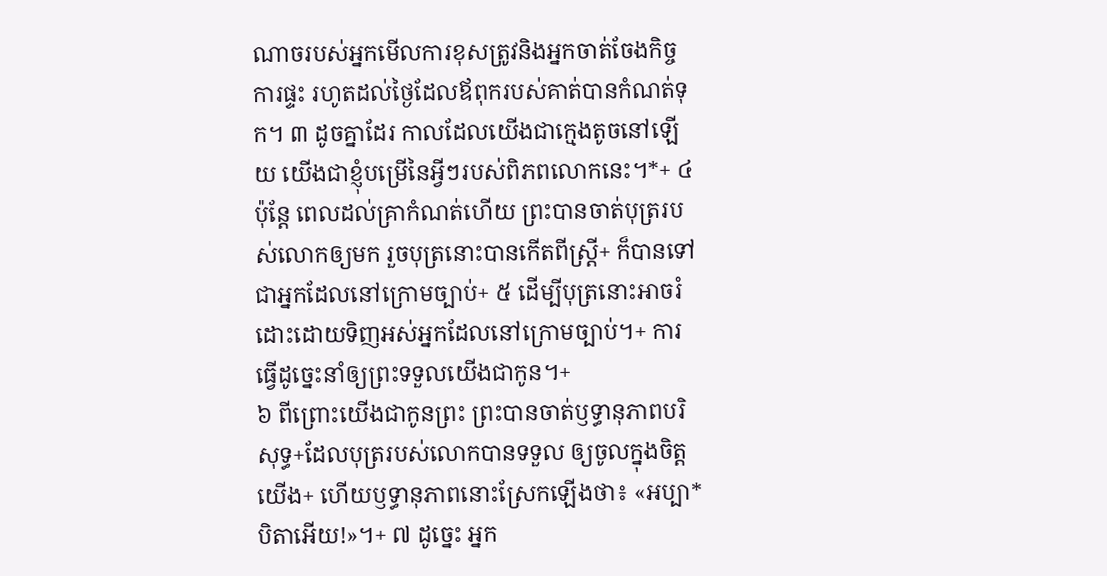ណាចរបស់អ្នកមើលការខុសត្រូវនិងអ្នកចាត់ចែងកិច្ចការផ្ទះ រហូតដល់ថ្ងៃដែលឪពុករបស់គាត់បានកំណត់ទុក។ ៣ ដូចគ្នាដែរ កាលដែលយើងជាក្មេងតូចនៅឡើយ យើងជាខ្ញុំបម្រើនៃអ្វីៗរបស់ពិភពលោកនេះ។*+ ៤ ប៉ុន្តែ ពេលដល់គ្រាកំណត់ហើយ ព្រះបានចាត់បុត្ររបស់លោកឲ្យមក រួចបុត្រនោះបានកើតពីស្ត្រី+ ក៏បានទៅជាអ្នកដែលនៅក្រោមច្បាប់+ ៥ ដើម្បីបុត្រនោះអាចរំដោះដោយទិញអស់អ្នកដែលនៅក្រោមច្បាប់។+ ការធ្វើដូច្នេះនាំឲ្យព្រះទទួលយើងជាកូន។+
៦ ពីព្រោះយើងជាកូនព្រះ ព្រះបានចាត់ឫទ្ធានុភាពបរិសុទ្ធ+ដែលបុត្ររបស់លោកបានទទួល ឲ្យចូលក្នុងចិត្តយើង+ ហើយឫទ្ធានុភាពនោះស្រែកឡើងថា៖ «អប្បា* បិតាអើយ!»។+ ៧ ដូច្នេះ អ្នក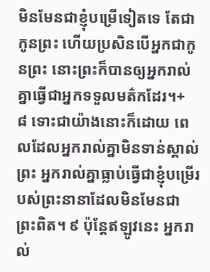មិនមែនជាខ្ញុំបម្រើទៀតទេ តែជាកូនព្រះ ហើយប្រសិនបើអ្នកជាកូនព្រះ នោះព្រះក៏បានឲ្យអ្នករាល់គ្នាធ្វើជាអ្នកទទួលមត៌កដែរ។+
៨ ទោះជាយ៉ាងនោះក៏ដោយ ពេលដែលអ្នករាល់គ្នាមិនទាន់ស្គាល់ព្រះ អ្នករាល់គ្នាធ្លាប់ធ្វើជាខ្ញុំបម្រើរបស់ព្រះនានាដែលមិនមែនជាព្រះពិត។ ៩ ប៉ុន្តែឥឡូវនេះ អ្នករាល់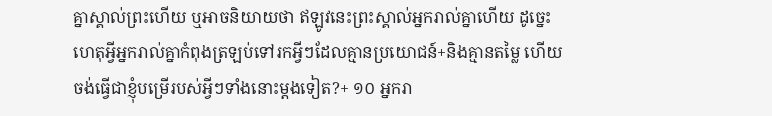គ្នាស្គាល់ព្រះហើយ ឬអាចនិយាយថា ឥឡូវនេះព្រះស្គាល់អ្នករាល់គ្នាហើយ ដូច្នេះហេតុអ្វីអ្នករាល់គ្នាកំពុងត្រឡប់ទៅរកអ្វីៗដែលគ្មានប្រយោជន៍+និងគ្មានតម្លៃ ហើយចង់ធ្វើជាខ្ញុំបម្រើរបស់អ្វីៗទាំងនោះម្ដងទៀត?+ ១០ អ្នករា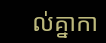ល់គ្នាកា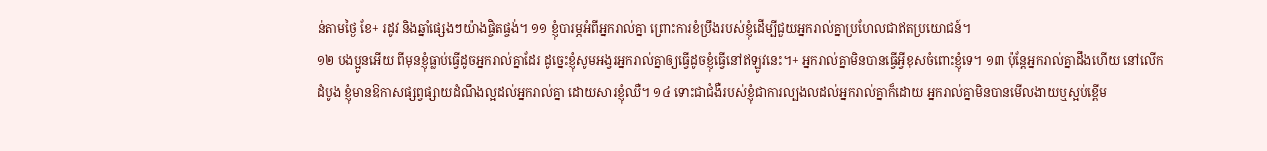ន់តាមថ្ងៃ ខែ+ រដូវ និងឆ្នាំផ្សេងៗយ៉ាងផ្ចិតផ្ចង់។ ១១ ខ្ញុំបារម្ភអំពីអ្នករាល់គ្នា ព្រោះការខំប្រឹងរបស់ខ្ញុំដើម្បីជួយអ្នករាល់គ្នាប្រហែលជាឥតប្រយោជន៍។
១២ បងប្អូនអើយ ពីមុនខ្ញុំធ្លាប់ធ្វើដូចអ្នករាល់គ្នាដែរ ដូច្នេះខ្ញុំសូមអង្វរអ្នករាល់គ្នាឲ្យធ្វើដូចខ្ញុំធ្វើនៅឥឡូវនេះ។+ អ្នករាល់គ្នាមិនបានធ្វើអ្វីខុសចំពោះខ្ញុំទេ។ ១៣ ប៉ុន្តែអ្នករាល់គ្នាដឹងហើយ នៅលើកដំបូង ខ្ញុំមានឱកាសផ្សព្វផ្សាយដំណឹងល្អដល់អ្នករាល់គ្នា ដោយសារខ្ញុំឈឺ។ ១៤ ទោះជាជំងឺរបស់ខ្ញុំជាការល្បងលដល់អ្នករាល់គ្នាក៏ដោយ អ្នករាល់គ្នាមិនបានមើលងាយឬស្អប់ខ្ពើម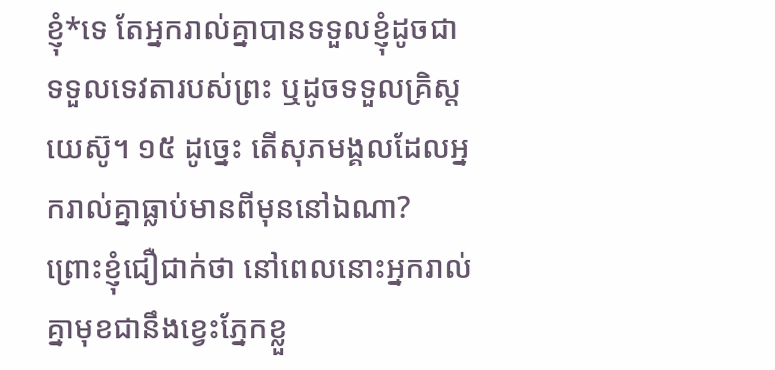ខ្ញុំ*ទេ តែអ្នករាល់គ្នាបានទទួលខ្ញុំដូចជាទទួលទេវតារបស់ព្រះ ឬដូចទទួលគ្រិស្តយេស៊ូ។ ១៥ ដូច្នេះ តើសុភមង្គលដែលអ្នករាល់គ្នាធ្លាប់មានពីមុននៅឯណា? ព្រោះខ្ញុំជឿជាក់ថា នៅពេលនោះអ្នករាល់គ្នាមុខជានឹងខ្វេះភ្នែកខ្លួ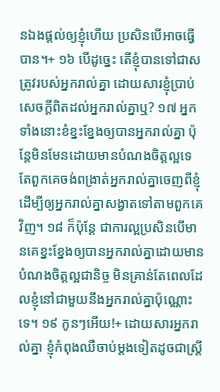នឯងផ្ដល់ឲ្យខ្ញុំហើយ ប្រសិនបើអាចធ្វើបាន។+ ១៦ បើដូច្នេះ តើខ្ញុំបានទៅជាសត្រូវរបស់អ្នករាល់គ្នា ដោយសារខ្ញុំប្រាប់សេចក្ដីពិតដល់អ្នករាល់គ្នាឬ? ១៧ អ្នកទាំងនោះខំខ្នះខ្នែងឲ្យបានអ្នករាល់គ្នា ប៉ុន្តែមិនមែនដោយមានបំណងចិត្តល្អទេ តែពួកគេចង់ពង្រាត់អ្នករាល់គ្នាចេញពីខ្ញុំ ដើម្បីឲ្យអ្នករាល់គ្នាសង្វាតទៅតាមពួកគេវិញ។ ១៨ ក៏ប៉ុន្តែ ជាការល្អប្រសិនបើមានគេខ្នះខ្នែងឲ្យបានអ្នករាល់គ្នាដោយមានបំណងចិត្តល្អជានិច្ច មិនគ្រាន់តែពេលដែលខ្ញុំនៅជាមួយនឹងអ្នករាល់គ្នាប៉ុណ្ណោះទេ។ ១៩ កូនៗអើយ!+ ដោយសារអ្នករាល់គ្នា ខ្ញុំកំពុងឈឺចាប់ម្ដងទៀតដូចជាស្ត្រី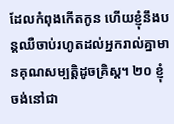ដែលកំពុងកើតកូន ហើយខ្ញុំនឹងបន្តឈឺចាប់រហូតដល់អ្នករាល់គ្នាមានគុណសម្បត្តិដូចគ្រិស្ត។ ២០ ខ្ញុំចង់នៅជា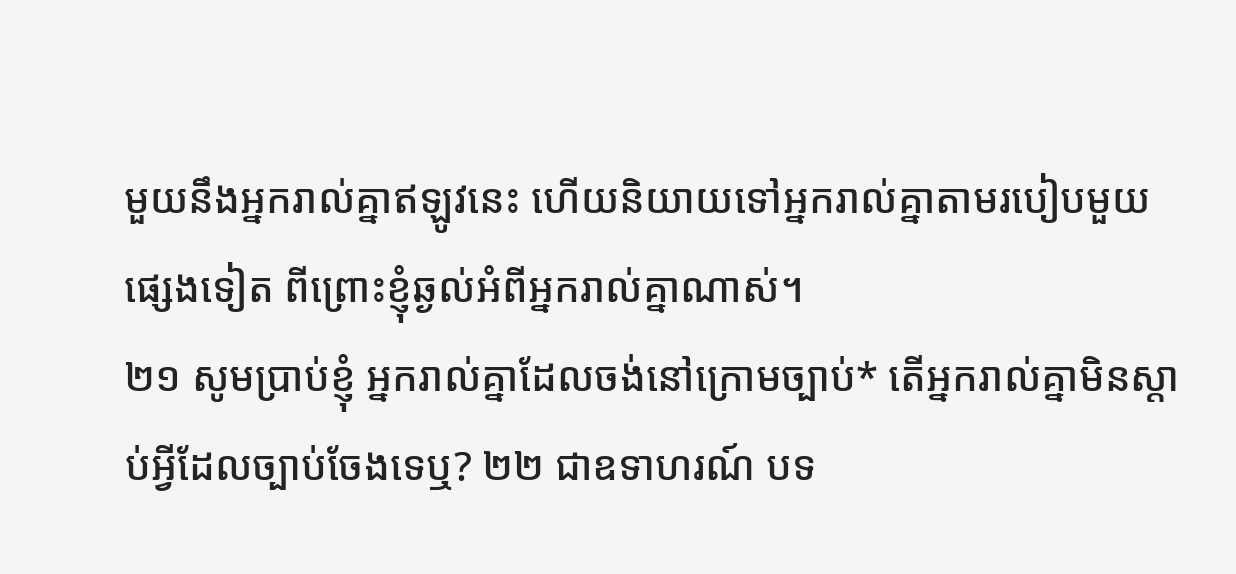មួយនឹងអ្នករាល់គ្នាឥឡូវនេះ ហើយនិយាយទៅអ្នករាល់គ្នាតាមរបៀបមួយផ្សេងទៀត ពីព្រោះខ្ញុំឆ្ងល់អំពីអ្នករាល់គ្នាណាស់។
២១ សូមប្រាប់ខ្ញុំ អ្នករាល់គ្នាដែលចង់នៅក្រោមច្បាប់* តើអ្នករាល់គ្នាមិនស្ដាប់អ្វីដែលច្បាប់ចែងទេឬ? ២២ ជាឧទាហរណ៍ បទ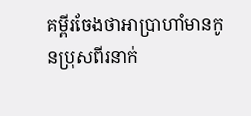គម្ពីរចែងថាអាប្រាហាំមានកូនប្រុសពីរនាក់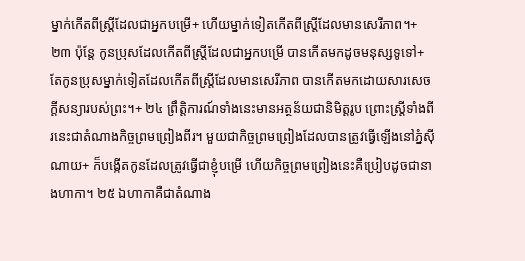ម្នាក់កើតពីស្ត្រីដែលជាអ្នកបម្រើ+ ហើយម្នាក់ទៀតកើតពីស្ត្រីដែលមានសេរីភាព។+ ២៣ ប៉ុន្តែ កូនប្រុសដែលកើតពីស្ត្រីដែលជាអ្នកបម្រើ បានកើតមកដូចមនុស្សទូទៅ+ តែកូនប្រុសម្នាក់ទៀតដែលកើតពីស្ត្រីដែលមានសេរីភាព បានកើតមកដោយសារសេចក្ដីសន្យារបស់ព្រះ។+ ២៤ ព្រឹត្តិការណ៍ទាំងនេះមានអត្ថន័យជានិមិត្តរូប ព្រោះស្ត្រីទាំងពីរនេះជាតំណាងកិច្ចព្រមព្រៀងពីរ។ មួយជាកិច្ចព្រមព្រៀងដែលបានត្រូវធ្វើឡើងនៅភ្នំស៊ីណាយ+ ក៏បង្កើតកូនដែលត្រូវធ្វើជាខ្ញុំបម្រើ ហើយកិច្ចព្រមព្រៀងនេះគឺប្រៀបដូចជានាងហាកា។ ២៥ ឯហាកាគឺជាតំណាង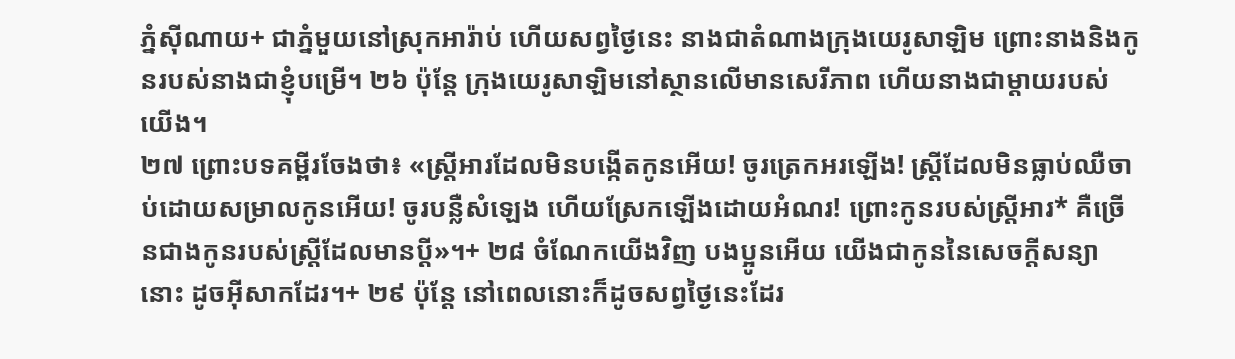ភ្នំស៊ីណាយ+ ជាភ្នំមួយនៅស្រុកអារ៉ាប់ ហើយសព្វថ្ងៃនេះ នាងជាតំណាងក្រុងយេរូសាឡិម ព្រោះនាងនិងកូនរបស់នាងជាខ្ញុំបម្រើ។ ២៦ ប៉ុន្តែ ក្រុងយេរូសាឡិមនៅស្ថានលើមានសេរីភាព ហើយនាងជាម្ដាយរបស់យើង។
២៧ ព្រោះបទគម្ពីរចែងថា៖ «ស្ត្រីអារដែលមិនបង្កើតកូនអើយ! ចូរត្រេកអរឡើង! ស្ត្រីដែលមិនធ្លាប់ឈឺចាប់ដោយសម្រាលកូនអើយ! ចូរបន្លឺសំឡេង ហើយស្រែកឡើងដោយអំណរ! ព្រោះកូនរបស់ស្ត្រីអារ* គឺច្រើនជាងកូនរបស់ស្ត្រីដែលមានប្ដី»។+ ២៨ ចំណែកយើងវិញ បងប្អូនអើយ យើងជាកូននៃសេចក្ដីសន្យានោះ ដូចអ៊ីសាកដែរ។+ ២៩ ប៉ុន្តែ នៅពេលនោះក៏ដូចសព្វថ្ងៃនេះដែរ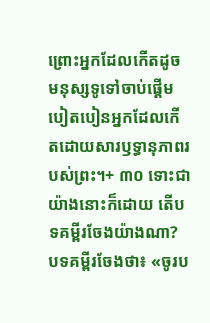ព្រោះអ្នកដែលកើតដូចមនុស្សទូទៅចាប់ផ្ដើមបៀតបៀនអ្នកដែលកើតដោយសារឫទ្ធានុភាពរបស់ព្រះ។+ ៣០ ទោះជាយ៉ាងនោះក៏ដោយ តើបទគម្ពីរចែងយ៉ាងណា? បទគម្ពីរចែងថា៖ «ចូរប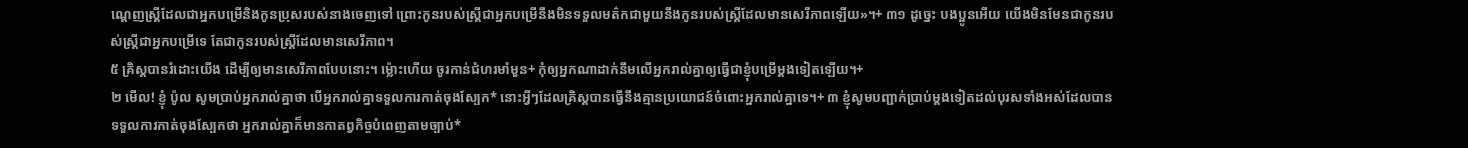ណ្ដេញស្ត្រីដែលជាអ្នកបម្រើនិងកូនប្រុសរបស់នាងចេញទៅ ព្រោះកូនរបស់ស្ត្រីជាអ្នកបម្រើនឹងមិនទទួលមត៌កជាមួយនឹងកូនរបស់ស្ត្រីដែលមានសេរីភាពឡើយ»។+ ៣១ ដូច្នេះ បងប្អូនអើយ យើងមិនមែនជាកូនរបស់ស្ត្រីជាអ្នកបម្រើទេ តែជាកូនរបស់ស្ត្រីដែលមានសេរីភាព។
៥ គ្រិស្តបានរំដោះយើង ដើម្បីឲ្យមានសេរីភាពបែបនោះ។ ម្ល៉ោះហើយ ចូរកាន់ជំហរមាំមួន+ កុំឲ្យអ្នកណាដាក់នឹមលើអ្នករាល់គ្នាឲ្យធ្វើជាខ្ញុំបម្រើម្ដងទៀតឡើយ។+
២ មើល! ខ្ញុំ ប៉ូល សូមប្រាប់អ្នករាល់គ្នាថា បើអ្នករាល់គ្នាទទួលការកាត់ចុងស្បែក* នោះអ្វីៗដែលគ្រិស្តបានធ្វើនឹងគ្មានប្រយោជន៍ចំពោះអ្នករាល់គ្នាទេ។+ ៣ ខ្ញុំសូមបញ្ជាក់ប្រាប់ម្ដងទៀតដល់បុរសទាំងអស់ដែលបានទទួលការកាត់ចុងស្បែកថា អ្នករាល់គ្នាក៏មានកាតព្វកិច្ចបំពេញតាមច្បាប់*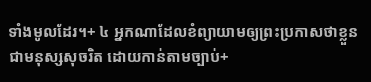ទាំងមូលដែរ។+ ៤ អ្នកណាដែលខំព្យាយាមឲ្យព្រះប្រកាសថាខ្លួនជាមនុស្សសុចរិត ដោយកាន់តាមច្បាប់+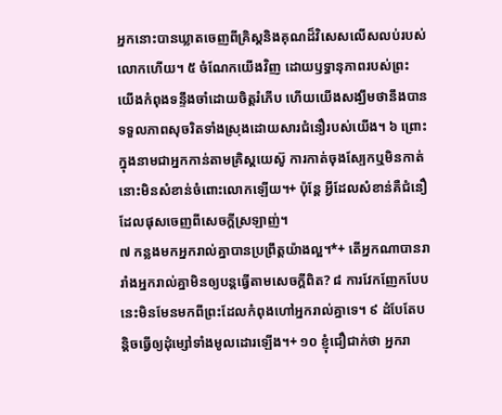អ្នកនោះបានឃ្លាតចេញពីគ្រិស្តនិងគុណដ៏វិសេសលើសលប់របស់លោកហើយ។ ៥ ចំណែកយើងវិញ ដោយឫទ្ធានុភាពរបស់ព្រះ យើងកំពុងទន្ទឹងចាំដោយចិត្តរំភើប ហើយយើងសង្ឃឹមថានឹងបានទទួលភាពសុចរិតទាំងស្រុងដោយសារជំនឿរបស់យើង។ ៦ ព្រោះក្នុងនាមជាអ្នកកាន់តាមគ្រិស្តយេស៊ូ ការកាត់ចុងស្បែកឬមិនកាត់ នោះមិនសំខាន់ចំពោះលោកឡើយ។+ ប៉ុន្តែ អ្វីដែលសំខាន់គឺជំនឿដែលផុសចេញពីសេចក្ដីស្រឡាញ់។
៧ កន្លងមកអ្នករាល់គ្នាបានប្រព្រឹត្តយ៉ាងល្អ។*+ តើអ្នកណាបានរារាំងអ្នករាល់គ្នាមិនឲ្យបន្តធ្វើតាមសេចក្ដីពិត? ៨ ការវែកញែកបែបនេះមិនមែនមកពីព្រះដែលកំពុងហៅអ្នករាល់គ្នាទេ។ ៩ ដំបែតែបន្តិចធ្វើឲ្យដុំម្សៅទាំងមូលដោរឡើង។+ ១០ ខ្ញុំជឿជាក់ថា អ្នករា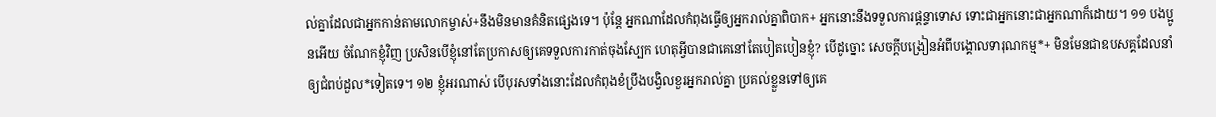ល់គ្នាដែលជាអ្នកកាន់តាមលោកម្ចាស់+នឹងមិនមានគំនិតផ្សេងទេ។ ប៉ុន្តែ អ្នកណាដែលកំពុងធ្វើឲ្យអ្នករាល់គ្នាពិបាក+ អ្នកនោះនឹងទទួលការផ្ដន្ទាទោស ទោះជាអ្នកនោះជាអ្នកណាក៏ដោយ។ ១១ បងប្អូនអើយ ចំណែកខ្ញុំវិញ ប្រសិនបើខ្ញុំនៅតែប្រកាសឲ្យគេទទួលការកាត់ចុងស្បែក ហេតុអ្វីបានជាគេនៅតែបៀតបៀនខ្ញុំ? បើដូច្នោះ សេចក្ដីបង្រៀនអំពីបង្គោលទារុណកម្ម*+ មិនមែនជាឧបសគ្គដែលនាំឲ្យជំពប់ដួល*ទៀតទេ។ ១២ ខ្ញុំអរណាស់ បើបុរសទាំងនោះដែលកំពុងខំប្រឹងបង្វិលខួរអ្នករាល់គ្នា ប្រគល់ខ្លួនទៅឲ្យគេ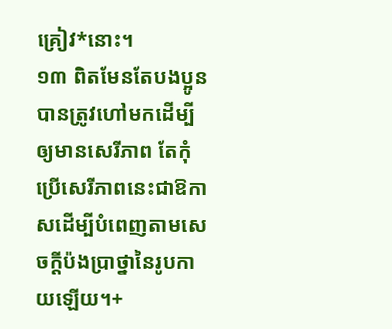គ្រៀវ*នោះ។
១៣ ពិតមែនតែបងប្អូនបានត្រូវហៅមកដើម្បីឲ្យមានសេរីភាព តែកុំប្រើសេរីភាពនេះជាឱកាសដើម្បីបំពេញតាមសេចក្ដីប៉ងប្រាថ្នានៃរូបកាយឡើយ។+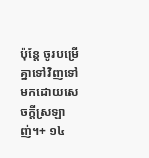ប៉ុន្តែ ចូរបម្រើគ្នាទៅវិញទៅមកដោយសេចក្ដីស្រឡាញ់។+ ១៤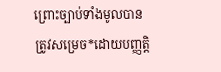ព្រោះច្បាប់ទាំងមូលបានត្រូវសម្រេច*ដោយបញ្ញត្ដិ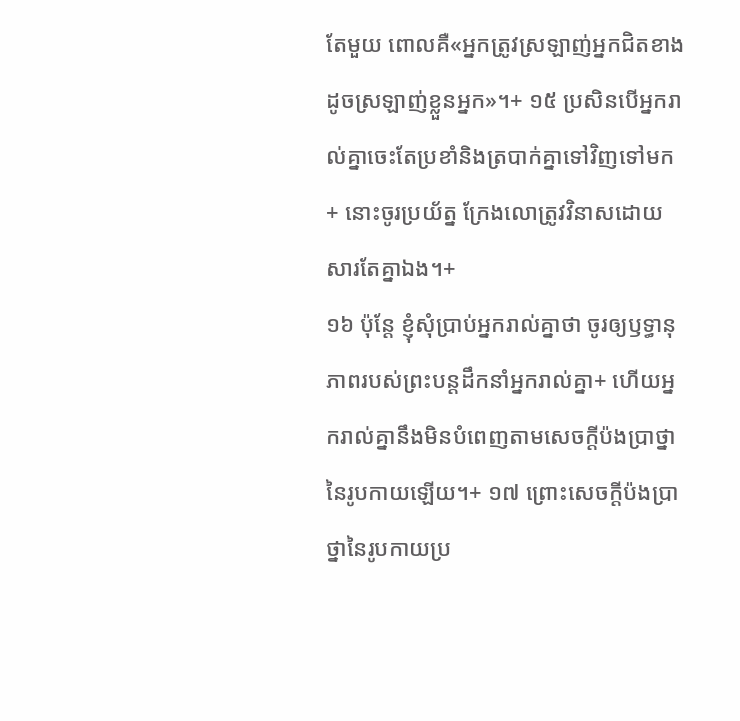តែមួយ ពោលគឺ«អ្នកត្រូវស្រឡាញ់អ្នកជិតខាងដូចស្រឡាញ់ខ្លួនអ្នក»។+ ១៥ ប្រសិនបើអ្នករាល់គ្នាចេះតែប្រខាំនិងត្របាក់គ្នាទៅវិញទៅមក+ នោះចូរប្រយ័ត្ន ក្រែងលោត្រូវវិនាសដោយសារតែគ្នាឯង។+
១៦ ប៉ុន្តែ ខ្ញុំសុំប្រាប់អ្នករាល់គ្នាថា ចូរឲ្យឫទ្ធានុភាពរបស់ព្រះបន្តដឹកនាំអ្នករាល់គ្នា+ ហើយអ្នករាល់គ្នានឹងមិនបំពេញតាមសេចក្ដីប៉ងប្រាថ្នានៃរូបកាយឡើយ។+ ១៧ ព្រោះសេចក្ដីប៉ងប្រាថ្នានៃរូបកាយប្រ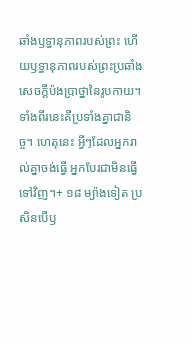ឆាំងឫទ្ធានុភាពរបស់ព្រះ ហើយឫទ្ធានុភាពរបស់ព្រះប្រឆាំងសេចក្ដីប៉ងប្រាថ្នានៃរូបកាយ។ ទាំងពីរនេះគឺប្រទាំងគ្នាជានិច្ច។ ហេតុនេះ អ្វីៗដែលអ្នករាល់គ្នាចង់ធ្វើ អ្នកបែរជាមិនធ្វើទៅវិញ។+ ១៨ ម្យ៉ាងទៀត ប្រសិនបើឫ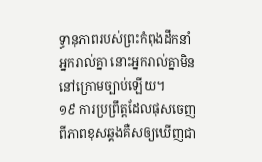ទ្ធានុភាពរបស់ព្រះកំពុងដឹកនាំអ្នករាល់គ្នា នោះអ្នករាល់គ្នាមិននៅក្រោមច្បាប់ឡើយ។
១៩ ការប្រព្រឹត្តដែលផុសចេញពីភាពខុសឆ្គងគឺសឲ្យឃើញជា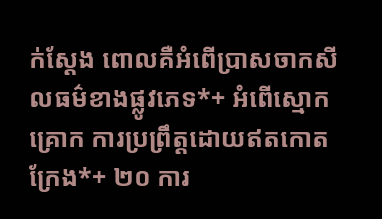ក់ស្ដែង ពោលគឺអំពើប្រាសចាកសីលធម៌ខាងផ្លូវភេទ*+ អំពើស្មោកគ្រោក ការប្រព្រឹត្តដោយឥតកោតក្រែង*+ ២០ ការ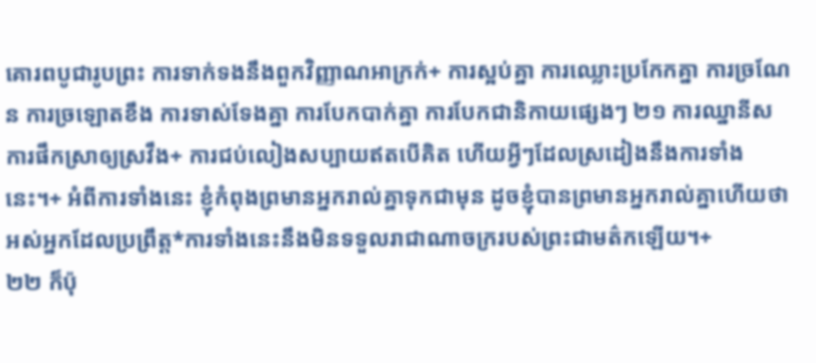គោរពបូជារូបព្រះ ការទាក់ទងនឹងពួកវិញ្ញាណអាក្រក់+ ការស្អប់គ្នា ការឈ្លោះប្រកែកគ្នា ការច្រណែន ការច្រឡោតខឹង ការទាស់ទែងគ្នា ការបែកបាក់គ្នា ការបែកជានិកាយផ្សេងៗ ២១ ការឈ្នានីស ការផឹកស្រាឲ្យស្រវឹង+ ការជប់លៀងសប្បាយឥតបើគិត ហើយអ្វីៗដែលស្រដៀងនឹងការទាំងនេះ។+ អំពីការទាំងនេះ ខ្ញុំកំពុងព្រមានអ្នករាល់គ្នាទុកជាមុន ដូចខ្ញុំបានព្រមានអ្នករាល់គ្នាហើយថា អស់អ្នកដែលប្រព្រឹត្ត*ការទាំងនេះនឹងមិនទទួលរាជាណាចក្ររបស់ព្រះជាមត៌កឡើយ។+
២២ ក៏ប៉ុ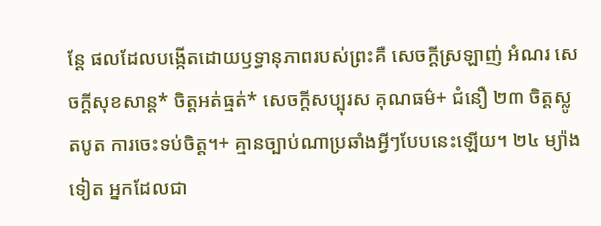ន្តែ ផលដែលបង្កើតដោយឫទ្ធានុភាពរបស់ព្រះគឺ សេចក្ដីស្រឡាញ់ អំណរ សេចក្ដីសុខសាន្ត* ចិត្តអត់ធ្មត់* សេចក្ដីសប្បុរស គុណធម៌+ ជំនឿ ២៣ ចិត្តស្លូតបូត ការចេះទប់ចិត្ត។+ គ្មានច្បាប់ណាប្រឆាំងអ្វីៗបែបនេះឡើយ។ ២៤ ម្យ៉ាងទៀត អ្នកដែលជា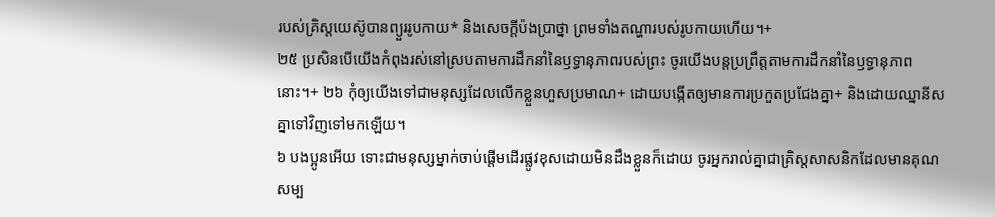របស់គ្រិស្តយេស៊ូបានព្យួររូបកាយ* និងសេចក្ដីប៉ងប្រាថ្នា ព្រមទាំងតណ្ហារបស់រូបកាយហើយ។+
២៥ ប្រសិនបើយើងកំពុងរស់នៅស្របតាមការដឹកនាំនៃឫទ្ធានុភាពរបស់ព្រះ ចូរយើងបន្តប្រព្រឹត្តតាមការដឹកនាំនៃឫទ្ធានុភាពនោះ។+ ២៦ កុំឲ្យយើងទៅជាមនុស្សដែលលើកខ្លួនហួសប្រមាណ+ ដោយបង្កើតឲ្យមានការប្រកួតប្រជែងគ្នា+ និងដោយឈ្នានីសគ្នាទៅវិញទៅមកឡើយ។
៦ បងប្អូនអើយ ទោះជាមនុស្សម្នាក់ចាប់ផ្ដើមដើរផ្លូវខុសដោយមិនដឹងខ្លួនក៏ដោយ ចូរអ្នករាល់គ្នាជាគ្រិស្តសាសនិកដែលមានគុណសម្ប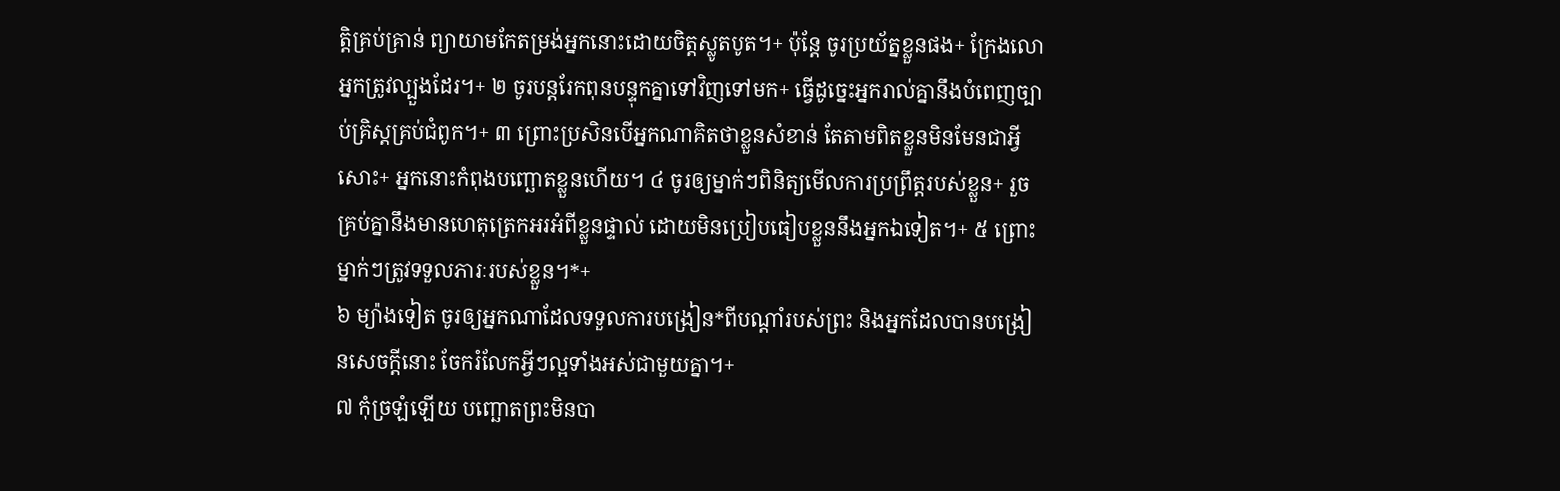ត្តិគ្រប់គ្រាន់ ព្យាយាមកែតម្រង់អ្នកនោះដោយចិត្តស្លូតបូត។+ ប៉ុន្តែ ចូរប្រយ័ត្នខ្លួនផង+ ក្រែងលោអ្នកត្រូវល្បួងដែរ។+ ២ ចូរបន្តរែកពុនបន្ទុកគ្នាទៅវិញទៅមក+ ធ្វើដូច្នេះអ្នករាល់គ្នានឹងបំពេញច្បាប់គ្រិស្តគ្រប់ជំពូក។+ ៣ ព្រោះប្រសិនបើអ្នកណាគិតថាខ្លួនសំខាន់ តែតាមពិតខ្លួនមិនមែនជាអ្វីសោះ+ អ្នកនោះកំពុងបញ្ឆោតខ្លួនហើយ។ ៤ ចូរឲ្យម្នាក់ៗពិនិត្យមើលការប្រព្រឹត្តរបស់ខ្លួន+ រួចគ្រប់គ្នានឹងមានហេតុត្រេកអរអំពីខ្លួនផ្ទាល់ ដោយមិនប្រៀបធៀបខ្លួននឹងអ្នកឯទៀត។+ ៥ ព្រោះម្នាក់ៗត្រូវទទួលភារៈរបស់ខ្លួន។*+
៦ ម្យ៉ាងទៀត ចូរឲ្យអ្នកណាដែលទទួលការបង្រៀន*ពីបណ្ដាំរបស់ព្រះ និងអ្នកដែលបានបង្រៀនសេចក្ដីនោះ ចែករំលែកអ្វីៗល្អទាំងអស់ជាមួយគ្នា។+
៧ កុំច្រឡំឡើយ បញ្ឆោតព្រះមិនបា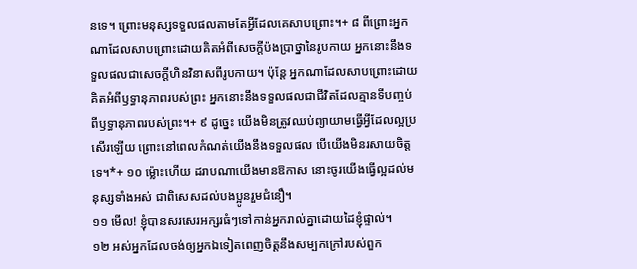នទេ។ ព្រោះមនុស្សទទួលផលតាមតែអ្វីដែលគេសាបព្រោះ។+ ៨ ពីព្រោះអ្នកណាដែលសាបព្រោះដោយគិតអំពីសេចក្ដីប៉ងប្រាថ្នានៃរូបកាយ អ្នកនោះនឹងទទួលផលជាសេចក្ដីហិនវិនាសពីរូបកាយ។ ប៉ុន្តែ អ្នកណាដែលសាបព្រោះដោយគិតអំពីឫទ្ធានុភាពរបស់ព្រះ អ្នកនោះនឹងទទួលផលជាជីវិតដែលគ្មានទីបញ្ចប់ពីឫទ្ធានុភាពរបស់ព្រះ។+ ៩ ដូច្នេះ យើងមិនត្រូវឈប់ព្យាយាមធ្វើអ្វីដែលល្អប្រសើរឡើយ ព្រោះនៅពេលកំណត់យើងនឹងទទួលផល បើយើងមិនរសាយចិត្តទេ។*+ ១០ ម្ល៉ោះហើយ ដរាបណាយើងមានឱកាស នោះចូរយើងធ្វើល្អដល់មនុស្សទាំងអស់ ជាពិសេសដល់បងប្អូនរួមជំនឿ។
១១ មើល! ខ្ញុំបានសរសេរអក្សរធំៗទៅកាន់អ្នករាល់គ្នាដោយដៃខ្ញុំផ្ទាល់។
១២ អស់អ្នកដែលចង់ឲ្យអ្នកឯទៀតពេញចិត្តនឹងសម្បកក្រៅរបស់ពួក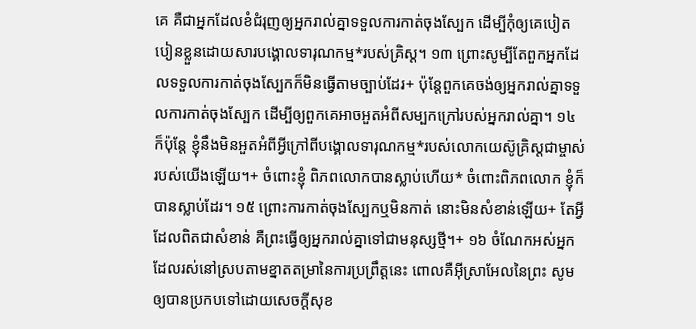គេ គឺជាអ្នកដែលខំជំរុញឲ្យអ្នករាល់គ្នាទទួលការកាត់ចុងស្បែក ដើម្បីកុំឲ្យគេបៀតបៀនខ្លួនដោយសារបង្គោលទារុណកម្ម*របស់គ្រិស្ត។ ១៣ ព្រោះសូម្បីតែពួកអ្នកដែលទទួលការកាត់ចុងស្បែកក៏មិនធ្វើតាមច្បាប់ដែរ+ ប៉ុន្តែពួកគេចង់ឲ្យអ្នករាល់គ្នាទទួលការកាត់ចុងស្បែក ដើម្បីឲ្យពួកគេអាចអួតអំពីសម្បកក្រៅរបស់អ្នករាល់គ្នា។ ១៤ ក៏ប៉ុន្តែ ខ្ញុំនឹងមិនអួតអំពីអ្វីក្រៅពីបង្គោលទារុណកម្ម*របស់លោកយេស៊ូគ្រិស្តជាម្ចាស់របស់យើងឡើយ។+ ចំពោះខ្ញុំ ពិភពលោកបានស្លាប់ហើយ* ចំពោះពិភពលោក ខ្ញុំក៏បានស្លាប់ដែរ។ ១៥ ព្រោះការកាត់ចុងស្បែកឬមិនកាត់ នោះមិនសំខាន់ឡើយ+ តែអ្វីដែលពិតជាសំខាន់ គឺព្រះធ្វើឲ្យអ្នករាល់គ្នាទៅជាមនុស្សថ្មី។+ ១៦ ចំណែកអស់អ្នកដែលរស់នៅស្របតាមខ្នាតតម្រានៃការប្រព្រឹត្តនេះ ពោលគឺអ៊ីស្រាអែលនៃព្រះ សូមឲ្យបានប្រកបទៅដោយសេចក្ដីសុខ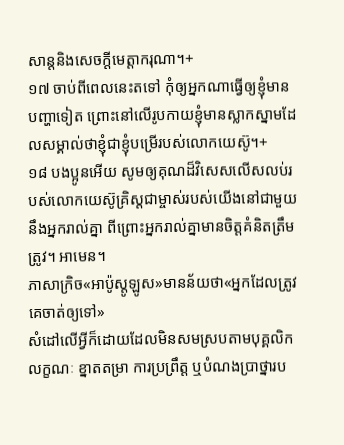សាន្តនិងសេចក្ដីមេត្តាករុណា។+
១៧ ចាប់ពីពេលនេះតទៅ កុំឲ្យអ្នកណាធ្វើឲ្យខ្ញុំមានបញ្ហាទៀត ព្រោះនៅលើរូបកាយខ្ញុំមានស្លាកស្នាមដែលសម្គាល់ថាខ្ញុំជាខ្ញុំបម្រើរបស់លោកយេស៊ូ។+
១៨ បងប្អូនអើយ សូមឲ្យគុណដ៏វិសេសលើសលប់របស់លោកយេស៊ូគ្រិស្តជាម្ចាស់របស់យើងនៅជាមួយនឹងអ្នករាល់គ្នា ពីព្រោះអ្នករាល់គ្នាមានចិត្តគំនិតត្រឹមត្រូវ។ អាមេន។
ភាសាក្រិច«អាប៉ូស្តូឡូស»មានន័យថា«អ្នកដែលត្រូវគេចាត់ឲ្យទៅ»
សំដៅលើអ្វីក៏ដោយដែលមិនសមស្របតាមបុគ្គលិកលក្ខណៈ ខ្នាតតម្រា ការប្រព្រឹត្ត ឬបំណងប្រាថ្នារប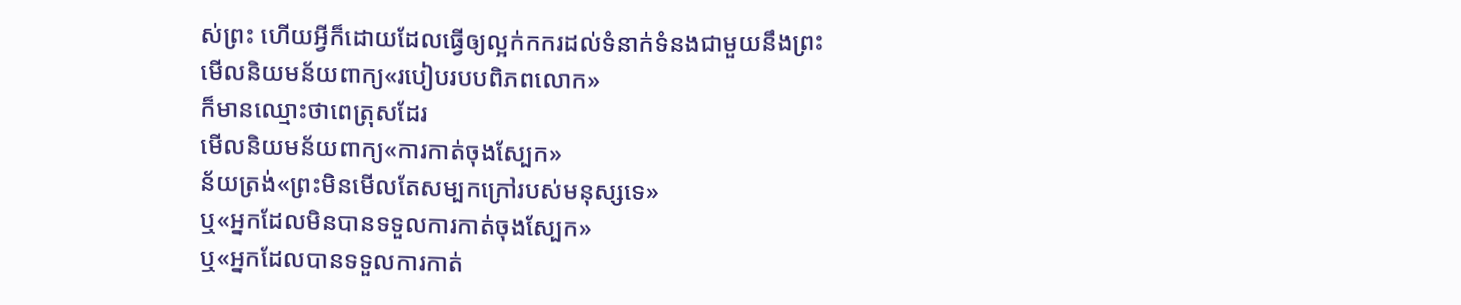ស់ព្រះ ហើយអ្វីក៏ដោយដែលធ្វើឲ្យល្អក់កករដល់ទំនាក់ទំនងជាមួយនឹងព្រះ
មើលនិយមន័យពាក្យ«របៀបរបបពិភពលោក»
ក៏មានឈ្មោះថាពេត្រុសដែរ
មើលនិយមន័យពាក្យ«ការកាត់ចុងស្បែក»
ន័យត្រង់«ព្រះមិនមើលតែសម្បកក្រៅរបស់មនុស្សទេ»
ឬ«អ្នកដែលមិនបានទទួលការកាត់ចុងស្បែក»
ឬ«អ្នកដែលបានទទួលការកាត់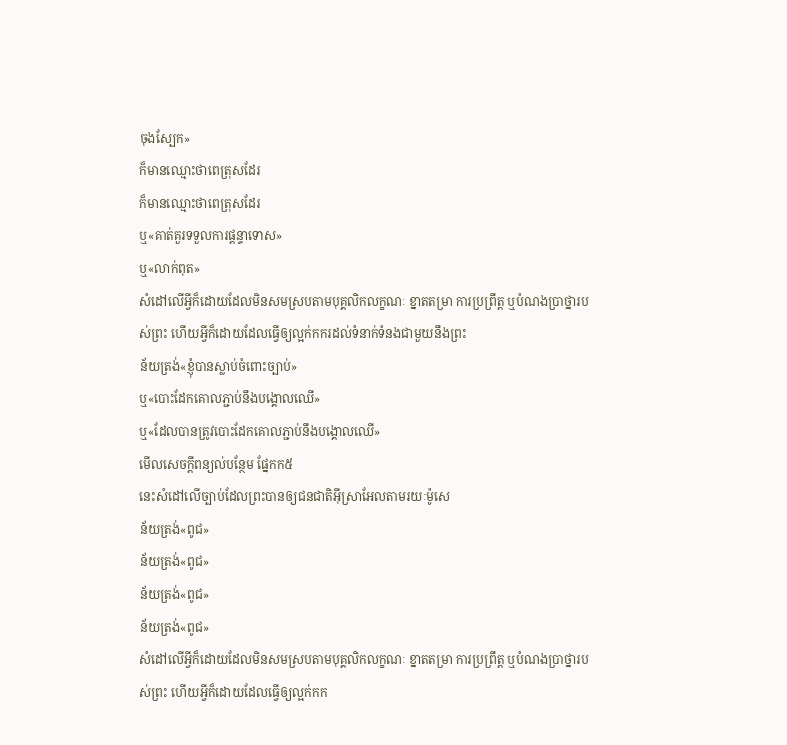ចុងស្បែក»
ក៏មានឈ្មោះថាពេត្រុសដែរ
ក៏មានឈ្មោះថាពេត្រុសដែរ
ឬ«គាត់គួរទទួលការផ្ដន្ទាទោស»
ឬ«លាក់ពុត»
សំដៅលើអ្វីក៏ដោយដែលមិនសមស្របតាមបុគ្គលិកលក្ខណៈ ខ្នាតតម្រា ការប្រព្រឹត្ត ឬបំណងប្រាថ្នារបស់ព្រះ ហើយអ្វីក៏ដោយដែលធ្វើឲ្យល្អក់កករដល់ទំនាក់ទំនងជាមួយនឹងព្រះ
ន័យត្រង់«ខ្ញុំបានស្លាប់ចំពោះច្បាប់»
ឬ«បោះដែកគោលភ្ជាប់នឹងបង្គោលឈើ»
ឬ«ដែលបានត្រូវបោះដែកគោលភ្ជាប់នឹងបង្គោលឈើ»
មើលសេចក្ដីពន្យល់បន្ថែម ផ្នែកក៥
នេះសំដៅលើច្បាប់ដែលព្រះបានឲ្យជនជាតិអ៊ីស្រាអែលតាមរយៈម៉ូសេ
ន័យត្រង់«ពូជ»
ន័យត្រង់«ពូជ»
ន័យត្រង់«ពូជ»
ន័យត្រង់«ពូជ»
សំដៅលើអ្វីក៏ដោយដែលមិនសមស្របតាមបុគ្គលិកលក្ខណៈ ខ្នាតតម្រា ការប្រព្រឹត្ត ឬបំណងប្រាថ្នារបស់ព្រះ ហើយអ្វីក៏ដោយដែលធ្វើឲ្យល្អក់កក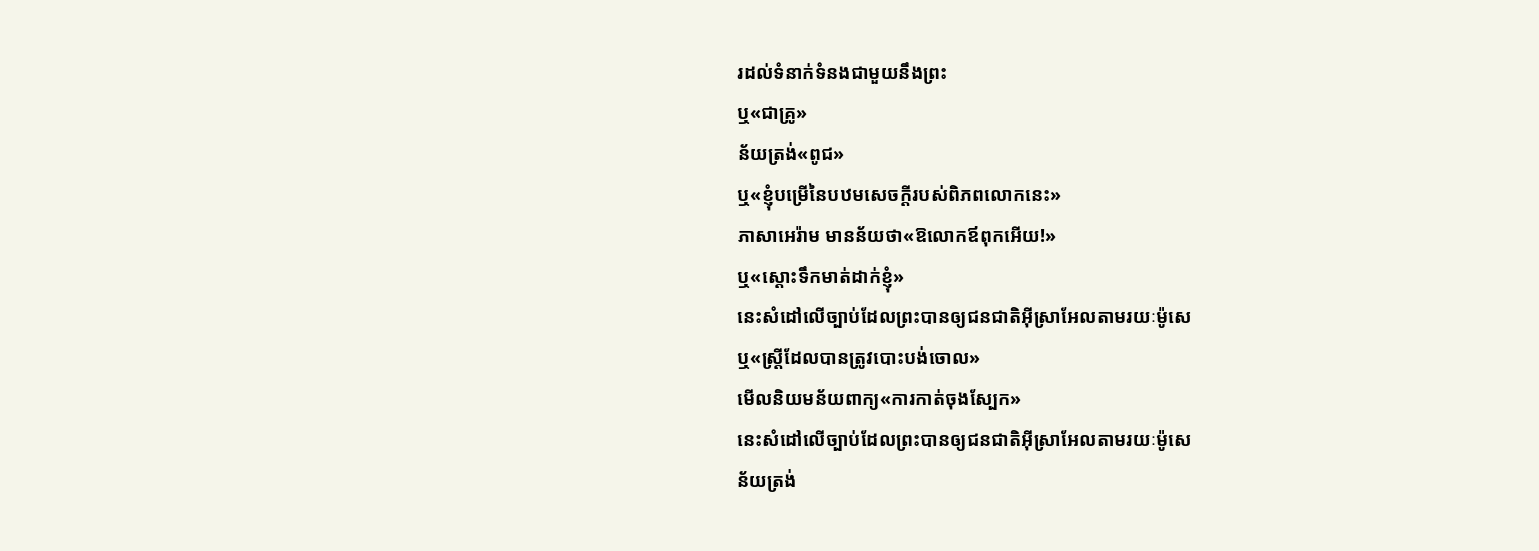រដល់ទំនាក់ទំនងជាមួយនឹងព្រះ
ឬ«ជាគ្រូ»
ន័យត្រង់«ពូជ»
ឬ«ខ្ញុំបម្រើនៃបឋមសេចក្ដីរបស់ពិភពលោកនេះ»
ភាសាអេរ៉ាម មានន័យថា«ឱលោកឪពុកអើយ!»
ឬ«ស្ដោះទឹកមាត់ដាក់ខ្ញុំ»
នេះសំដៅលើច្បាប់ដែលព្រះបានឲ្យជនជាតិអ៊ីស្រាអែលតាមរយៈម៉ូសេ
ឬ«ស្ត្រីដែលបានត្រូវបោះបង់ចោល»
មើលនិយមន័យពាក្យ«ការកាត់ចុងស្បែក»
នេះសំដៅលើច្បាប់ដែលព្រះបានឲ្យជនជាតិអ៊ីស្រាអែលតាមរយៈម៉ូសេ
ន័យត្រង់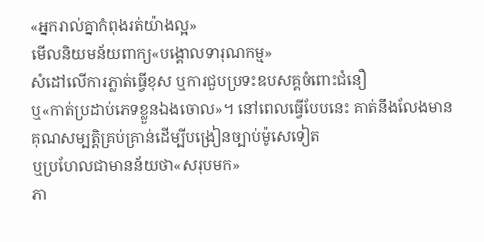«អ្នករាល់គ្នាកំពុងរត់យ៉ាងល្អ»
មើលនិយមន័យពាក្យ«បង្គោលទារុណកម្ម»
សំដៅលើការភ្លាត់ធ្វើខុស ឬការជួបប្រទះឧបសគ្គចំពោះជំនឿ
ឬ«កាត់ប្រដាប់ភេទខ្លួនឯងចោល»។ នៅពេលធ្វើបែបនេះ គាត់នឹងលែងមានគុណសម្បត្តិគ្រប់គ្រាន់ដើម្បីបង្រៀនច្បាប់ម៉ូសេទៀត
ឬប្រហែលជាមានន័យថា«សរុបមក»
ភា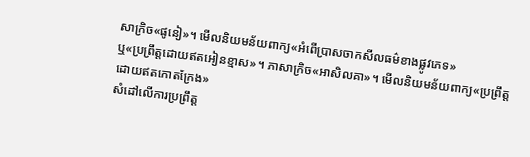សាក្រិច«ផូនៀ»។ មើលនិយមន័យពាក្យ«អំពើប្រាសចាកសីលធម៌ខាងផ្លូវភេទ»
ឬ«ប្រព្រឹត្តដោយឥតអៀនខ្មាស»។ ភាសាក្រិច«អាសិលគា»។ មើលនិយមន័យពាក្យ«ប្រព្រឹត្តដោយឥតកោតក្រែង»
សំដៅលើការប្រព្រឹត្ត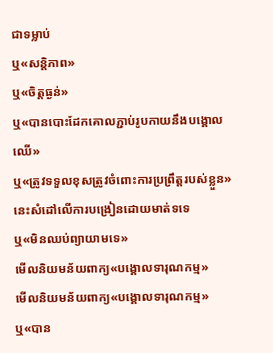ជាទម្លាប់
ឬ«សន្តិភាព»
ឬ«ចិត្តធ្ងន់»
ឬ«បានបោះដែកគោលភ្ជាប់រូបកាយនឹងបង្គោលឈើ»
ឬ«ត្រូវទទួលខុសត្រូវចំពោះការប្រព្រឹត្តរបស់ខ្លួន»
នេះសំដៅលើការបង្រៀនដោយមាត់ទទេ
ឬ«មិនឈប់ព្យាយាមទេ»
មើលនិយមន័យពាក្យ«បង្គោលទារុណកម្ម»
មើលនិយមន័យពាក្យ«បង្គោលទារុណកម្ម»
ឬ«បាន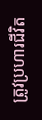ត្រូវប្រហារជីវិត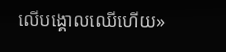លើបង្គោលឈើហើយ»